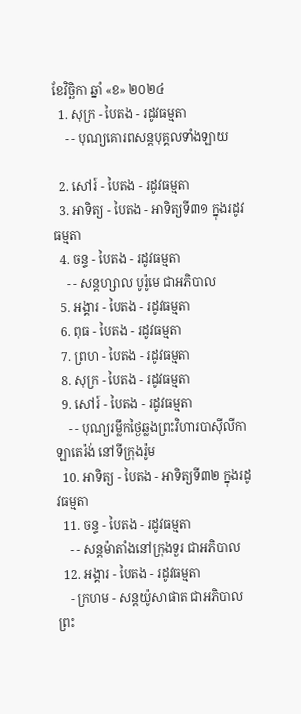ខែវិច្ឆិកា ឆ្នាំ «ខ» ២០២៤
  1. សុក្រ - បៃតង - រដូវធម្មតា
    - - បុណ្យគោរពសន្ដបុគ្គលទាំងឡាយ

  2. សៅរ៍ - បៃតង - រដូវធម្មតា
  3. អាទិត្យ - បៃតង - អាទិត្យទី៣១ ក្នុងរដូវធម្មតា
  4. ចន្ទ - បៃតង - រដូវធម្មតា
    - - សន្ដហ្សាល បូរ៉ូមេ ជាអភិបាល
  5. អង្គារ - បៃតង - រដូវធម្មតា
  6. ពុធ - បៃតង - រដូវធម្មតា
  7. ព្រហ - បៃតង - រដូវធម្មតា
  8. សុក្រ - បៃតង - រដូវធម្មតា
  9. សៅរ៍ - បៃតង - រដូវធម្មតា
    - - បុណ្យរម្លឹកថ្ងៃឆ្លងព្រះវិហារបាស៊ីលីកាឡាតេរ៉ង់ នៅទីក្រុងរ៉ូម
  10. អាទិត្យ - បៃតង - អាទិត្យទី៣២ ក្នុងរដូវធម្មតា
  11. ចន្ទ - បៃតង - រដូវធម្មតា
    - - សន្ដម៉ាតាំងនៅក្រុងទួរ ជាអភិបាល
  12. អង្គារ - បៃតង - រដូវធម្មតា
    - ក្រហម - សន្ដយ៉ូសាផាត ជាអភិបាលព្រះ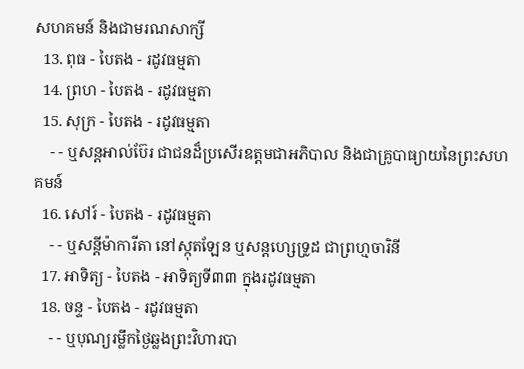សហគមន៍ និងជាមរណសាក្សី
  13. ពុធ - បៃតង - រដូវធម្មតា
  14. ព្រហ - បៃតង - រដូវធម្មតា
  15. សុក្រ - បៃតង - រដូវធម្មតា
    - - ឬសន្ដអាល់ប៊ែរ ជាជនដ៏ប្រសើរឧត្ដមជាអភិបាល និងជាគ្រូបាធ្យាយនៃព្រះសហគមន៍
  16. សៅរ៍ - បៃតង - រដូវធម្មតា
    - - ឬសន្ដីម៉ាការីតា នៅស្កុតឡែន ឬសន្ដហ្សេទ្រូដ ជាព្រហ្មចារិនី
  17. អាទិត្យ - បៃតង - អាទិត្យទី៣៣ ក្នុងរដូវធម្មតា
  18. ចន្ទ - បៃតង - រដូវធម្មតា
    - - ឬបុណ្យរម្លឹកថ្ងៃឆ្លងព្រះវិហារបា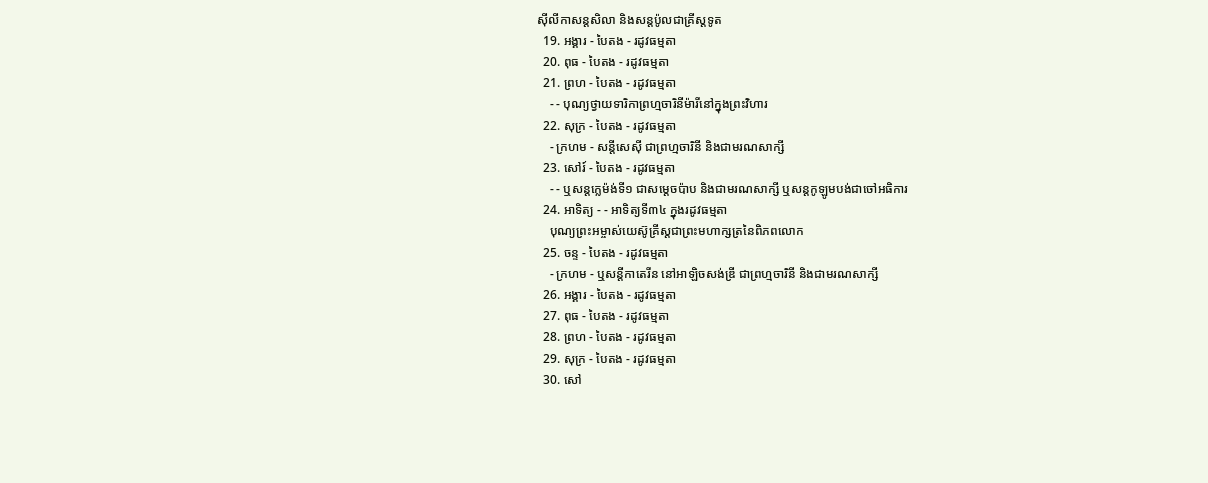ស៊ីលីកាសន្ដសិលា និងសន្ដប៉ូលជាគ្រីស្ដទូត
  19. អង្គារ - បៃតង - រដូវធម្មតា
  20. ពុធ - បៃតង - រដូវធម្មតា
  21. ព្រហ - បៃតង - រដូវធម្មតា
    - - បុណ្យថ្វាយទារិកាព្រហ្មចារិនីម៉ារីនៅក្នុងព្រះវិហារ
  22. សុក្រ - បៃតង - រដូវធម្មតា
    - ក្រហម - សន្ដីសេស៊ី ជាព្រហ្មចារិនី និងជាមរណសាក្សី
  23. សៅរ៍ - បៃតង - រដូវធម្មតា
    - - ឬសន្ដក្លេម៉ង់ទី១ ជាសម្ដេចប៉ាប និងជាមរណសាក្សី ឬសន្ដកូឡូមបង់ជាចៅអធិការ
  24. អាទិត្យ - - អាទិត្យទី៣៤ ក្នុងរដូវធម្មតា
    បុណ្យព្រះអម្ចាស់យេស៊ូគ្រីស្ដជាព្រះមហាក្សត្រនៃពិភពលោក
  25. ចន្ទ - បៃតង - រដូវធម្មតា
    - ក្រហម - ឬសន្ដីកាតេរីន នៅអាឡិចសង់ឌ្រី ជាព្រហ្មចារិនី និងជាមរណសាក្សី
  26. អង្គារ - បៃតង - រដូវធម្មតា
  27. ពុធ - បៃតង - រដូវធម្មតា
  28. ព្រហ - បៃតង - រដូវធម្មតា
  29. សុក្រ - បៃតង - រដូវធម្មតា
  30. សៅ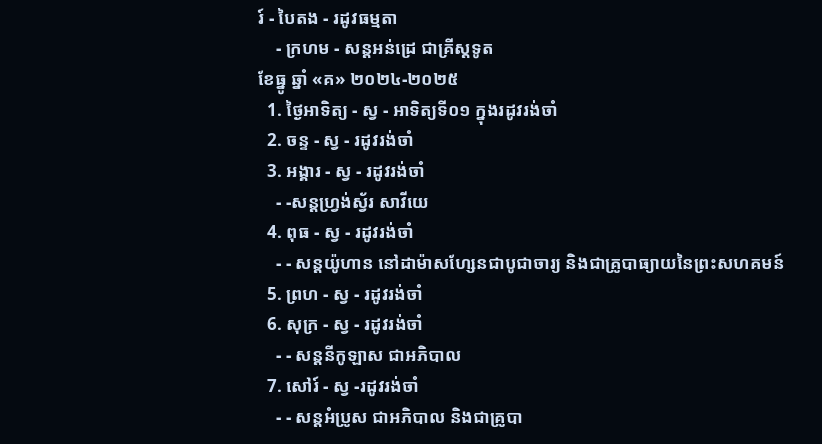រ៍ - បៃតង - រដូវធម្មតា
    - ក្រហម - សន្ដអន់ដ្រេ ជាគ្រីស្ដទូត
ខែធ្នូ ឆ្នាំ «គ» ២០២៤-២០២៥
  1. ថ្ងៃអាទិត្យ - ស្វ - អាទិត្យទី០១ ក្នុងរដូវរង់ចាំ
  2. ចន្ទ - ស្វ - រដូវរង់ចាំ
  3. អង្គារ - ស្វ - រដូវរង់ចាំ
    - -សន្ដហ្វ្រង់ស្វ័រ សាវីយេ
  4. ពុធ - ស្វ - រដូវរង់ចាំ
    - - សន្ដយ៉ូហាន នៅដាម៉ាសហ្សែនជាបូជាចារ្យ និងជាគ្រូបាធ្យាយនៃព្រះសហគមន៍
  5. ព្រហ - ស្វ - រដូវរង់ចាំ
  6. សុក្រ - ស្វ - រដូវរង់ចាំ
    - - សន្ដនីកូឡាស ជាអភិបាល
  7. សៅរ៍ - ស្វ -រដូវរង់ចាំ
    - - សន្ដអំប្រូស ជាអភិបាល និងជាគ្រូបា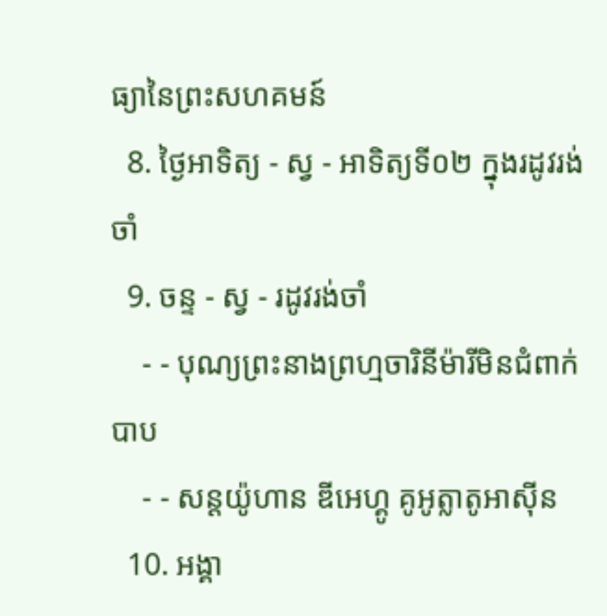ធ្យានៃព្រះសហគមន៍
  8. ថ្ងៃអាទិត្យ - ស្វ - អាទិត្យទី០២ ក្នុងរដូវរង់ចាំ
  9. ចន្ទ - ស្វ - រដូវរង់ចាំ
    - - បុណ្យព្រះនាងព្រហ្មចារិនីម៉ារីមិនជំពាក់បាប
    - - សន្ដយ៉ូហាន ឌីអេហ្គូ គូអូត្លាតូអាស៊ីន
  10. អង្គា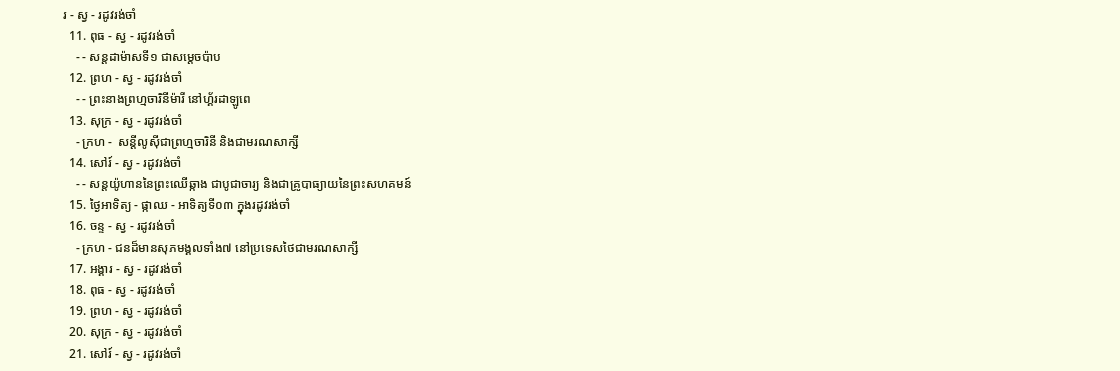រ - ស្វ - រដូវរង់ចាំ
  11. ពុធ - ស្វ - រដូវរង់ចាំ
    - - សន្ដដាម៉ាសទី១ ជាសម្ដេចប៉ាប
  12. ព្រហ - ស្វ - រដូវរង់ចាំ
    - - ព្រះនាងព្រហ្មចារិនីម៉ារី នៅហ្គ័រដាឡូពេ
  13. សុក្រ - ស្វ - រដូវរង់ចាំ
    - ក្រហ -  សន្ដីលូស៊ីជាព្រហ្មចារិនី និងជាមរណសាក្សី
  14. សៅរ៍ - ស្វ - រដូវរង់ចាំ
    - - សន្ដយ៉ូហាននៃព្រះឈើឆ្កាង ជាបូជាចារ្យ និងជាគ្រូបាធ្យាយនៃព្រះសហគមន៍
  15. ថ្ងៃអាទិត្យ - ផ្កាឈ - អាទិត្យទី០៣ ក្នុងរដូវរង់ចាំ
  16. ចន្ទ - ស្វ - រដូវរង់ចាំ
    - ក្រហ - ជនដ៏មានសុភមង្គលទាំង៧ នៅប្រទេសថៃជាមរណសាក្សី
  17. អង្គារ - ស្វ - រដូវរង់ចាំ
  18. ពុធ - ស្វ - រដូវរង់ចាំ
  19. ព្រហ - ស្វ - រដូវរង់ចាំ
  20. សុក្រ - ស្វ - រដូវរង់ចាំ
  21. សៅរ៍ - ស្វ - រដូវរង់ចាំ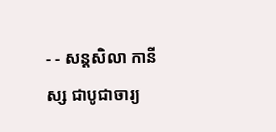- - សន្ដសិលា កានីស្ស ជាបូជាចារ្យ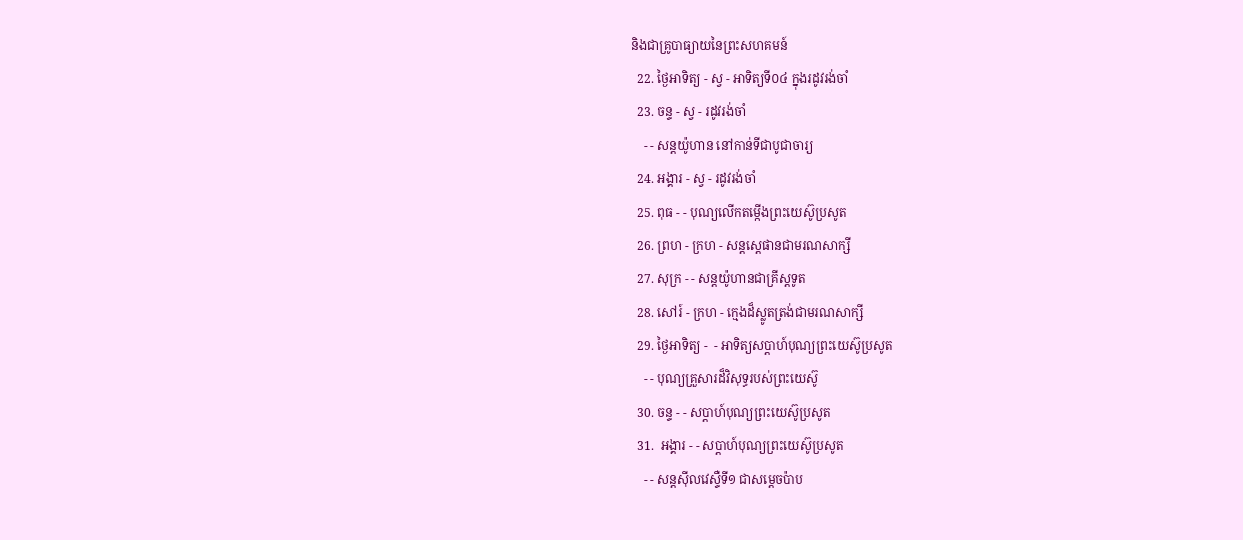និងជាគ្រូបាធ្យាយនៃព្រះសហគមន៍
  22. ថ្ងៃអាទិត្យ - ស្វ - អាទិត្យទី០៤ ក្នុងរដូវរង់ចាំ
  23. ចន្ទ - ស្វ - រដូវរង់ចាំ
    - - សន្ដយ៉ូហាន នៅកាន់ទីជាបូជាចារ្យ
  24. អង្គារ - ស្វ - រដូវរង់ចាំ
  25. ពុធ - - បុណ្យលើកតម្កើងព្រះយេស៊ូប្រសូត
  26. ព្រហ - ក្រហ - សន្តស្តេផានជាមរណសាក្សី
  27. សុក្រ - - សន្តយ៉ូហានជាគ្រីស្តទូត
  28. សៅរ៍ - ក្រហ - ក្មេងដ៏ស្លូតត្រង់ជាមរណសាក្សី
  29. ថ្ងៃអាទិត្យ -  - អាទិត្យសប្ដាហ៍បុណ្យព្រះយេស៊ូប្រសូត
    - - បុណ្យគ្រួសារដ៏វិសុទ្ធរបស់ព្រះយេស៊ូ
  30. ចន្ទ - - សប្ដាហ៍បុណ្យព្រះយេស៊ូប្រសូត
  31.  អង្គារ - - សប្ដាហ៍បុណ្យព្រះយេស៊ូប្រសូត
    - - សន្ដស៊ីលវេស្ទឺទី១ ជាសម្ដេចប៉ាប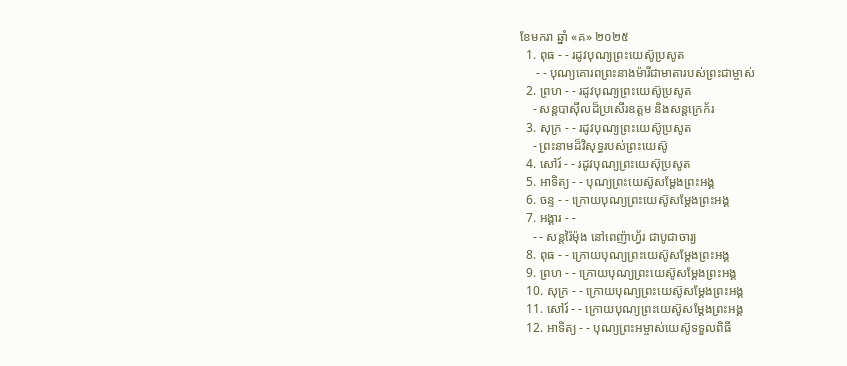ខែមករា ឆ្នាំ «គ» ២០២៥
  1. ពុធ - - រដូវបុណ្យព្រះយេស៊ូប្រសូត
     - - បុណ្យគោរពព្រះនាងម៉ារីជាមាតារបស់ព្រះជាម្ចាស់
  2. ព្រហ - - រដូវបុណ្យព្រះយេស៊ូប្រសូត
    - សន្ដបាស៊ីលដ៏ប្រសើរឧត្ដម និងសន្ដក្រេក័រ
  3. សុក្រ - - រដូវបុណ្យព្រះយេស៊ូប្រសូត
    - ព្រះនាមដ៏វិសុទ្ធរបស់ព្រះយេស៊ូ
  4. សៅរ៍ - - រដូវបុណ្យព្រះយេស៊ុប្រសូត
  5. អាទិត្យ - - បុណ្យព្រះយេស៊ូសម្ដែងព្រះអង្គ
  6. ចន្ទ - - ក្រោយបុណ្យព្រះយេស៊ូសម្ដែងព្រះអង្គ
  7. អង្គារ - -
    - - សន្ដរ៉ៃម៉ុង នៅពេញ៉ាហ្វ័រ ជាបូជាចារ្យ
  8. ពុធ - - ក្រោយបុណ្យព្រះយេស៊ូសម្ដែងព្រះអង្គ
  9. ព្រហ - - ក្រោយបុណ្យព្រះយេស៊ូសម្ដែងព្រះអង្គ
  10. សុក្រ - - ក្រោយបុណ្យព្រះយេស៊ូសម្ដែងព្រះអង្គ
  11. សៅរ៍ - - ក្រោយបុណ្យព្រះយេស៊ូសម្ដែងព្រះអង្គ
  12. អាទិត្យ - - បុណ្យព្រះអម្ចាស់យេស៊ូទទួលពិធី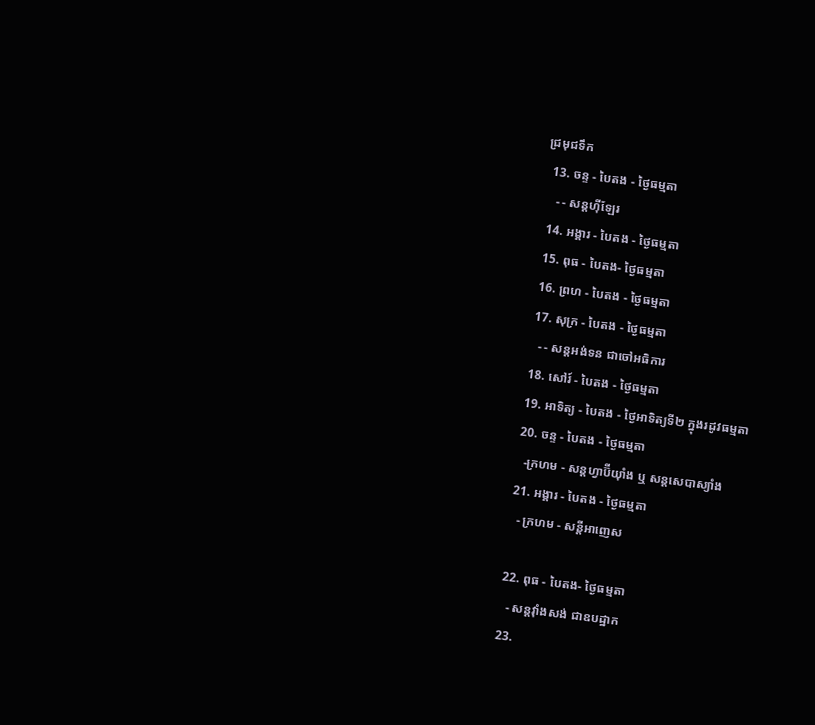ជ្រមុជទឹក
  13. ចន្ទ - បៃតង - ថ្ងៃធម្មតា
    - - សន្ដហ៊ីឡែរ
  14. អង្គារ - បៃតង - ថ្ងៃធម្មតា
  15. ពុធ - បៃតង- ថ្ងៃធម្មតា
  16. ព្រហ - បៃតង - ថ្ងៃធម្មតា
  17. សុក្រ - បៃតង - ថ្ងៃធម្មតា
    - - សន្ដអង់ទន ជាចៅអធិការ
  18. សៅរ៍ - បៃតង - ថ្ងៃធម្មតា
  19. អាទិត្យ - បៃតង - ថ្ងៃអាទិត្យទី២ ក្នុងរដូវធម្មតា
  20. ចន្ទ - បៃតង - ថ្ងៃធម្មតា
    -ក្រហម - សន្ដហ្វាប៊ីយ៉ាំង ឬ សន្ដសេបាស្យាំង
  21. អង្គារ - បៃតង - ថ្ងៃធម្មតា
    - ក្រហម - សន្ដីអាញេស

  22. ពុធ - បៃតង- ថ្ងៃធម្មតា
    - សន្ដវ៉ាំងសង់ ជាឧបដ្ឋាក
  23.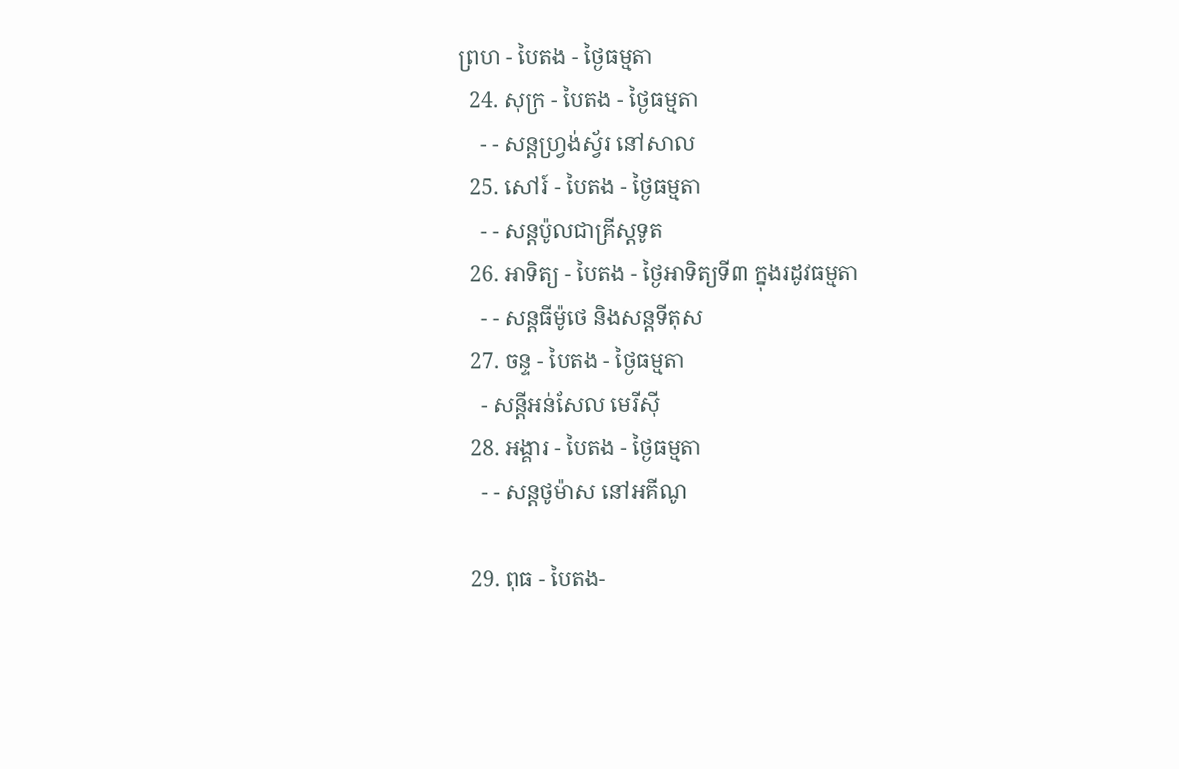ព្រហ - បៃតង - ថ្ងៃធម្មតា
  24. សុក្រ - បៃតង - ថ្ងៃធម្មតា
    - - សន្ដហ្វ្រង់ស្វ័រ នៅសាល
  25. សៅរ៍ - បៃតង - ថ្ងៃធម្មតា
    - - សន្ដប៉ូលជាគ្រីស្ដទូត
  26. អាទិត្យ - បៃតង - ថ្ងៃអាទិត្យទី៣ ក្នុងរដូវធម្មតា
    - - សន្ដធីម៉ូថេ និងសន្ដទីតុស
  27. ចន្ទ - បៃតង - ថ្ងៃធម្មតា
    - សន្ដីអន់សែល មេរីស៊ី
  28. អង្គារ - បៃតង - ថ្ងៃធម្មតា
    - - សន្ដថូម៉ាស នៅអគីណូ

  29. ពុធ - បៃតង-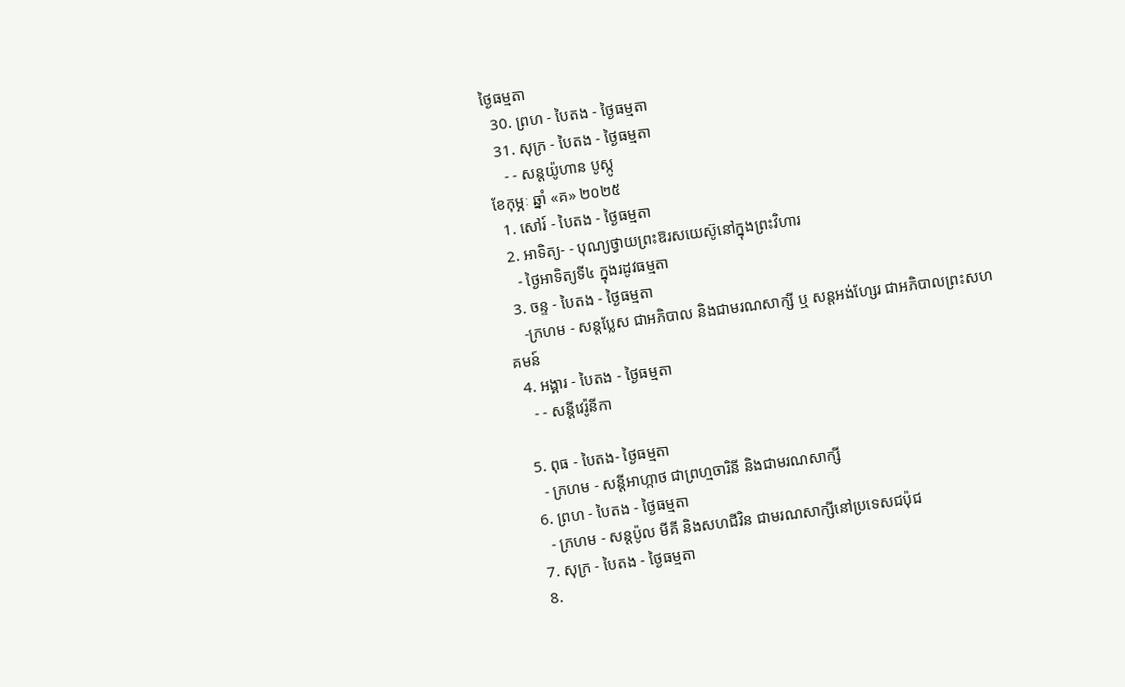ថ្ងៃធម្មតា
  30. ព្រហ - បៃតង - ថ្ងៃធម្មតា
  31. សុក្រ - បៃតង - ថ្ងៃធម្មតា
    - - សន្ដយ៉ូហាន បូស្កូ
ខែកុម្ភៈ ឆ្នាំ «គ» ២០២៥
  1. សៅរ៍ - បៃតង - ថ្ងៃធម្មតា
  2. អាទិត្យ- - បុណ្យថ្វាយព្រះឱរសយេស៊ូនៅក្នុងព្រះវិហារ
    - ថ្ងៃអាទិត្យទី៤ ក្នុងរដូវធម្មតា
  3. ចន្ទ - បៃតង - ថ្ងៃធម្មតា
    -ក្រហម - សន្ដប្លែស ជាអភិបាល និងជាមរណសាក្សី ឬ សន្ដអង់ហ្សែរ ជាអភិបាលព្រះសហគមន៍
  4. អង្គារ - បៃតង - ថ្ងៃធម្មតា
    - - សន្ដីវេរ៉ូនីកា

  5. ពុធ - បៃតង- ថ្ងៃធម្មតា
    - ក្រហម - សន្ដីអាហ្កាថ ជាព្រហ្មចារិនី និងជាមរណសាក្សី
  6. ព្រហ - បៃតង - ថ្ងៃធម្មតា
    - ក្រហម - សន្ដប៉ូល មីគី និងសហជីវិន ជាមរណសាក្សីនៅប្រទេសជប៉ុជ
  7. សុក្រ - បៃតង - ថ្ងៃធម្មតា
  8.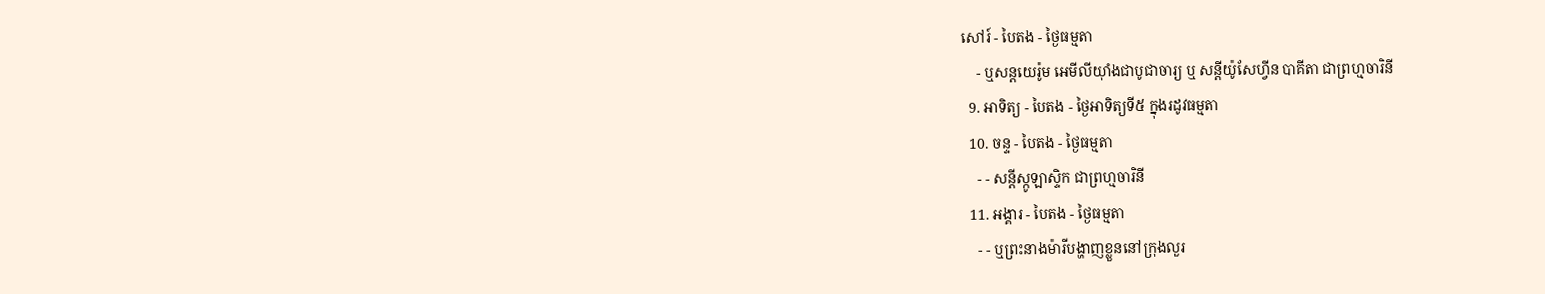សៅរ៍ - បៃតង - ថ្ងៃធម្មតា
    - ឬសន្ដយេរ៉ូម អេមីលីយ៉ាំងជាបូជាចារ្យ ឬ សន្ដីយ៉ូសែហ្វីន បាគីតា ជាព្រហ្មចារិនី
  9. អាទិត្យ - បៃតង - ថ្ងៃអាទិត្យទី៥ ក្នុងរដូវធម្មតា
  10. ចន្ទ - បៃតង - ថ្ងៃធម្មតា
    - - សន្ដីស្កូឡាស្ទិក ជាព្រហ្មចារិនី
  11. អង្គារ - បៃតង - ថ្ងៃធម្មតា
    - - ឬព្រះនាងម៉ារីបង្ហាញខ្លួននៅក្រុងលួរ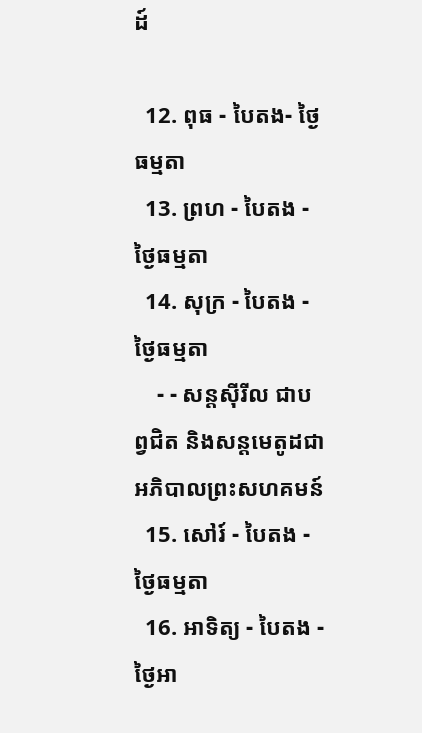ដ៍

  12. ពុធ - បៃតង- ថ្ងៃធម្មតា
  13. ព្រហ - បៃតង - ថ្ងៃធម្មតា
  14. សុក្រ - បៃតង - ថ្ងៃធម្មតា
    - - សន្ដស៊ីរីល ជាបព្វជិត និងសន្ដមេតូដជាអភិបាលព្រះសហគមន៍
  15. សៅរ៍ - បៃតង - ថ្ងៃធម្មតា
  16. អាទិត្យ - បៃតង - ថ្ងៃអា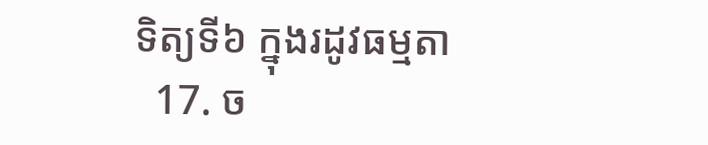ទិត្យទី៦ ក្នុងរដូវធម្មតា
  17. ច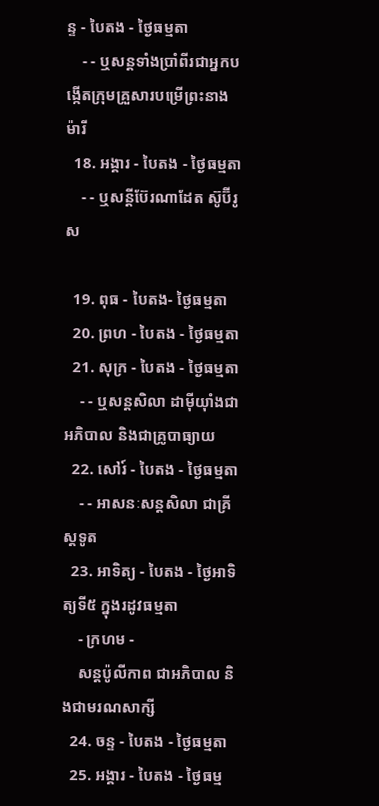ន្ទ - បៃតង - ថ្ងៃធម្មតា
    - - ឬសន្ដទាំងប្រាំពីរជាអ្នកបង្កើតក្រុមគ្រួសារបម្រើព្រះនាងម៉ារី
  18. អង្គារ - បៃតង - ថ្ងៃធម្មតា
    - - ឬសន្ដីប៊ែរណាដែត ស៊ូប៊ីរូស

  19. ពុធ - បៃតង- ថ្ងៃធម្មតា
  20. ព្រហ - បៃតង - ថ្ងៃធម្មតា
  21. សុក្រ - បៃតង - ថ្ងៃធម្មតា
    - - ឬសន្ដសិលា ដាម៉ីយ៉ាំងជាអភិបាល និងជាគ្រូបាធ្យាយ
  22. សៅរ៍ - បៃតង - ថ្ងៃធម្មតា
    - - អាសនៈសន្ដសិលា ជាគ្រីស្ដទូត
  23. អាទិត្យ - បៃតង - ថ្ងៃអាទិត្យទី៥ ក្នុងរដូវធម្មតា
    - ក្រហម -
    សន្ដប៉ូលីកាព ជាអភិបាល និងជាមរណសាក្សី
  24. ចន្ទ - បៃតង - ថ្ងៃធម្មតា
  25. អង្គារ - បៃតង - ថ្ងៃធម្ម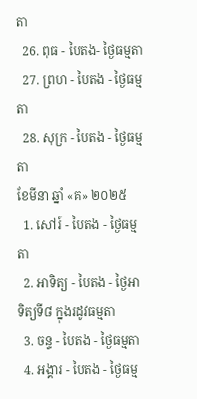តា
  26. ពុធ - បៃតង- ថ្ងៃធម្មតា
  27. ព្រហ - បៃតង - ថ្ងៃធម្មតា
  28. សុក្រ - បៃតង - ថ្ងៃធម្មតា
ខែមីនា ឆ្នាំ «គ» ២០២៥
  1. សៅរ៍ - បៃតង - ថ្ងៃធម្មតា
  2. អាទិត្យ - បៃតង - ថ្ងៃអាទិត្យទី៨ ក្នុងរដូវធម្មតា
  3. ចន្ទ - បៃតង - ថ្ងៃធម្មតា
  4. អង្គារ - បៃតង - ថ្ងៃធម្ម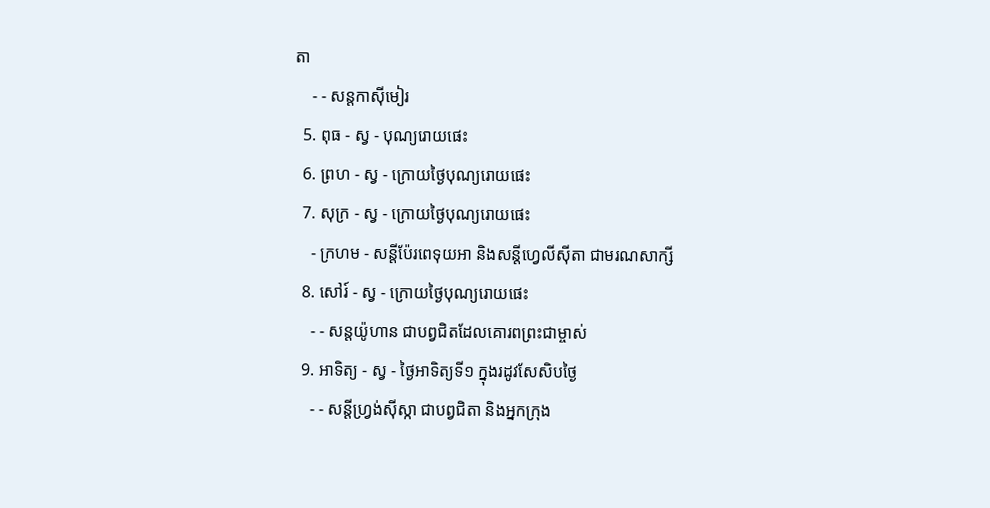តា
    - - សន្ដកាស៊ីមៀរ
  5. ពុធ - ស្វ - បុណ្យរោយផេះ
  6. ព្រហ - ស្វ - ក្រោយថ្ងៃបុណ្យរោយផេះ
  7. សុក្រ - ស្វ - ក្រោយថ្ងៃបុណ្យរោយផេះ
    - ក្រហម - សន្ដីប៉ែរពេទុយអា និងសន្ដីហ្វេលីស៊ីតា ជាមរណសាក្សី
  8. សៅរ៍ - ស្វ - ក្រោយថ្ងៃបុណ្យរោយផេះ
    - - សន្ដយ៉ូហាន ជាបព្វជិតដែលគោរពព្រះជាម្ចាស់
  9. អាទិត្យ - ស្វ - ថ្ងៃអាទិត្យទី១ ក្នុងរដូវសែសិបថ្ងៃ
    - - សន្ដីហ្វ្រង់ស៊ីស្កា ជាបព្វជិតា និងអ្នកក្រុង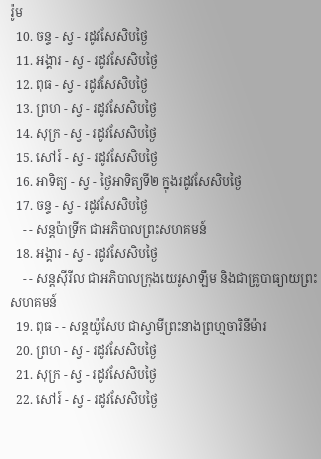រ៉ូម
  10. ចន្ទ - ស្វ - រដូវសែសិបថ្ងៃ
  11. អង្គារ - ស្វ - រដូវសែសិបថ្ងៃ
  12. ពុធ - ស្វ - រដូវសែសិបថ្ងៃ
  13. ព្រហ - ស្វ - រដូវសែសិបថ្ងៃ
  14. សុក្រ - ស្វ - រដូវសែសិបថ្ងៃ
  15. សៅរ៍ - ស្វ - រដូវសែសិបថ្ងៃ
  16. អាទិត្យ - ស្វ - ថ្ងៃអាទិត្យទី២ ក្នុងរដូវសែសិបថ្ងៃ
  17. ចន្ទ - ស្វ - រដូវសែសិបថ្ងៃ
    - - សន្ដប៉ាទ្រីក ជាអភិបាលព្រះសហគមន៍
  18. អង្គារ - ស្វ - រដូវសែសិបថ្ងៃ
    - - សន្ដស៊ីរីល ជាអភិបាលក្រុងយេរូសាឡឹម និងជាគ្រូបាធ្យាយព្រះសហគមន៍
  19. ពុធ - - សន្ដយ៉ូសែប ជាស្វាមីព្រះនាងព្រហ្មចារិនីម៉ារ
  20. ព្រហ - ស្វ - រដូវសែសិបថ្ងៃ
  21. សុក្រ - ស្វ - រដូវសែសិបថ្ងៃ
  22. សៅរ៍ - ស្វ - រដូវសែសិបថ្ងៃ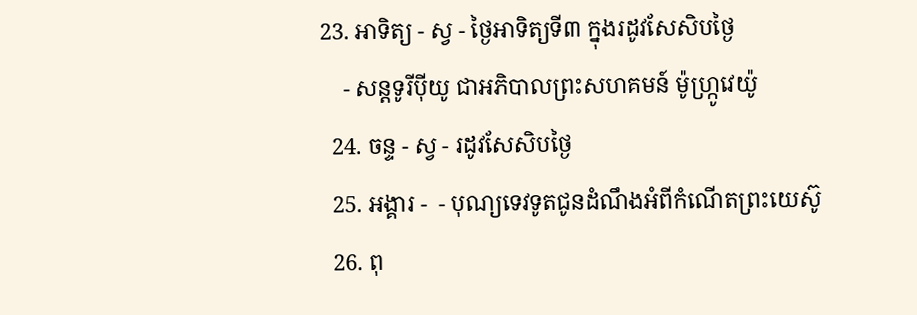23. អាទិត្យ - ស្វ - ថ្ងៃអាទិត្យទី៣ ក្នុងរដូវសែសិបថ្ងៃ
    - សន្ដទូរីប៉ីយូ ជាអភិបាលព្រះសហគមន៍ ម៉ូហ្ក្រូវេយ៉ូ
  24. ចន្ទ - ស្វ - រដូវសែសិបថ្ងៃ
  25. អង្គារ -  - បុណ្យទេវទូតជូនដំណឹងអំពីកំណើតព្រះយេស៊ូ
  26. ពុ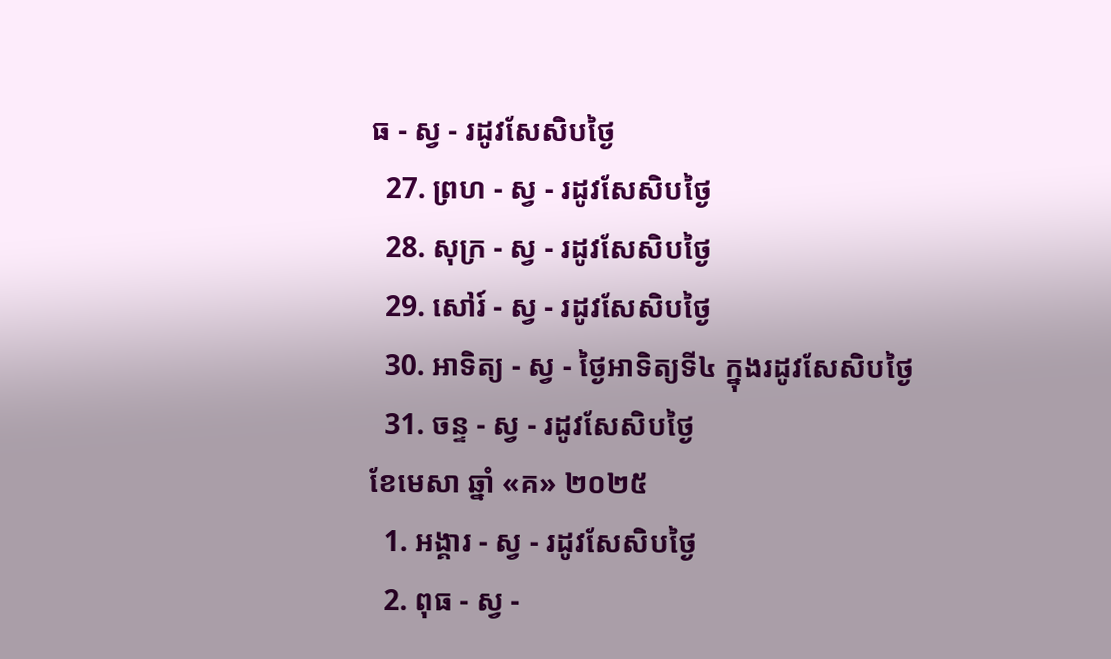ធ - ស្វ - រដូវសែសិបថ្ងៃ
  27. ព្រហ - ស្វ - រដូវសែសិបថ្ងៃ
  28. សុក្រ - ស្វ - រដូវសែសិបថ្ងៃ
  29. សៅរ៍ - ស្វ - រដូវសែសិបថ្ងៃ
  30. អាទិត្យ - ស្វ - ថ្ងៃអាទិត្យទី៤ ក្នុងរដូវសែសិបថ្ងៃ
  31. ចន្ទ - ស្វ - រដូវសែសិបថ្ងៃ
ខែមេសា ឆ្នាំ «គ» ២០២៥
  1. អង្គារ - ស្វ - រដូវសែសិបថ្ងៃ
  2. ពុធ - ស្វ -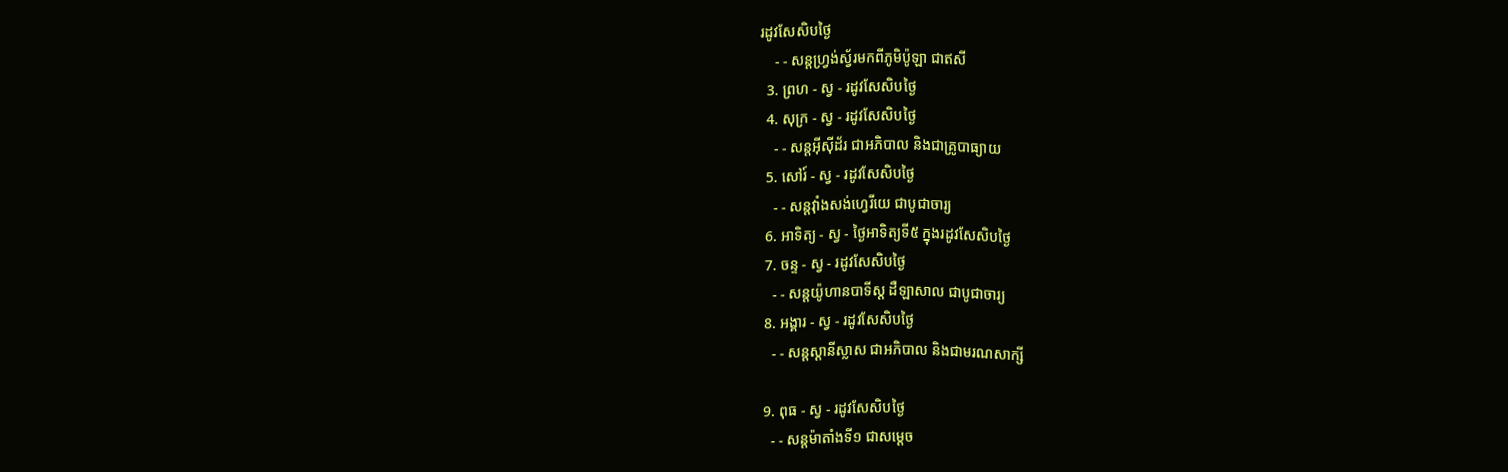រដូវសែសិបថ្ងៃ
    - - សន្ដហ្វ្រង់ស្វ័រមកពីភូមិប៉ូឡា ជាឥសី
  3. ព្រហ - ស្វ - រដូវសែសិបថ្ងៃ
  4. សុក្រ - ស្វ - រដូវសែសិបថ្ងៃ
    - - សន្ដអ៊ីស៊ីដ័រ ជាអភិបាល និងជាគ្រូបាធ្យាយ
  5. សៅរ៍ - ស្វ - រដូវសែសិបថ្ងៃ
    - - សន្ដវ៉ាំងសង់ហ្វេរីយេ ជាបូជាចារ្យ
  6. អាទិត្យ - ស្វ - ថ្ងៃអាទិត្យទី៥ ក្នុងរដូវសែសិបថ្ងៃ
  7. ចន្ទ - ស្វ - រដូវសែសិបថ្ងៃ
    - - សន្ដយ៉ូហានបាទីស្ដ ដឺឡាសាល ជាបូជាចារ្យ
  8. អង្គារ - ស្វ - រដូវសែសិបថ្ងៃ
    - - សន្ដស្ដានីស្លាស ជាអភិបាល និងជាមរណសាក្សី

  9. ពុធ - ស្វ - រដូវសែសិបថ្ងៃ
    - - សន្ដម៉ាតាំងទី១ ជាសម្ដេច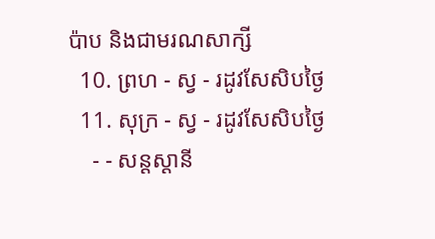ប៉ាប និងជាមរណសាក្សី
  10. ព្រហ - ស្វ - រដូវសែសិបថ្ងៃ
  11. សុក្រ - ស្វ - រដូវសែសិបថ្ងៃ
    - - សន្ដស្ដានី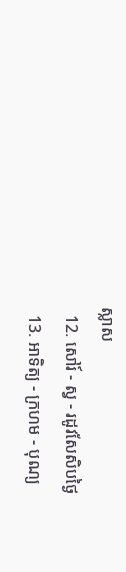ស្លាស
  12. សៅរ៍ - ស្វ - រដូវសែសិបថ្ងៃ
  13. អាទិត្យ - ក្រហម - បុណ្យ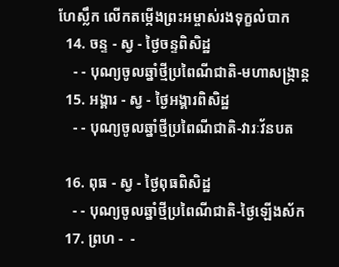ហែស្លឹក លើកតម្កើងព្រះអម្ចាស់រងទុក្ខលំបាក
  14. ចន្ទ - ស្វ - ថ្ងៃចន្ទពិសិដ្ឋ
    - - បុណ្យចូលឆ្នាំថ្មីប្រពៃណីជាតិ-មហាសង្រ្កាន្ដ
  15. អង្គារ - ស្វ - ថ្ងៃអង្គារពិសិដ្ឋ
    - - បុណ្យចូលឆ្នាំថ្មីប្រពៃណីជាតិ-វារៈវ័នបត

  16. ពុធ - ស្វ - ថ្ងៃពុធពិសិដ្ឋ
    - - បុណ្យចូលឆ្នាំថ្មីប្រពៃណីជាតិ-ថ្ងៃឡើងស័ក
  17. ព្រហ -  -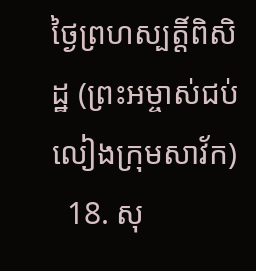ថ្ងៃព្រហស្បត្ដិ៍ពិសិដ្ឋ (ព្រះអម្ចាស់ជប់លៀងក្រុមសាវ័ក)
  18. សុ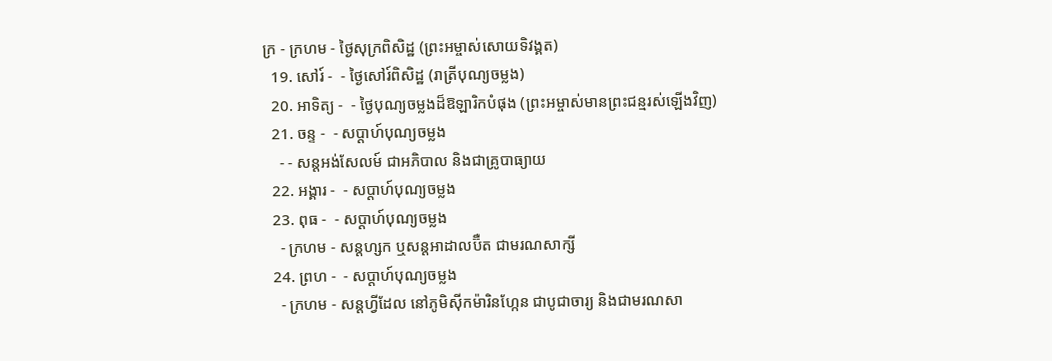ក្រ - ក្រហម - ថ្ងៃសុក្រពិសិដ្ឋ (ព្រះអម្ចាស់សោយទិវង្គត)
  19. សៅរ៍ -  - ថ្ងៃសៅរ៍ពិសិដ្ឋ (រាត្រីបុណ្យចម្លង)
  20. អាទិត្យ -  - ថ្ងៃបុណ្យចម្លងដ៏ឱឡារិកបំផុង (ព្រះអម្ចាស់មានព្រះជន្មរស់ឡើងវិញ)
  21. ចន្ទ -  - សប្ដាហ៍បុណ្យចម្លង
    - - សន្ដអង់សែលម៍ ជាអភិបាល និងជាគ្រូបាធ្យាយ
  22. អង្គារ -  - សប្ដាហ៍បុណ្យចម្លង
  23. ពុធ -  - សប្ដាហ៍បុណ្យចម្លង
    - ក្រហម - សន្ដហ្សក ឬសន្ដអាដាលប៊ឺត ជាមរណសាក្សី
  24. ព្រហ -  - សប្ដាហ៍បុណ្យចម្លង
    - ក្រហម - សន្ដហ្វីដែល នៅភូមិស៊ីកម៉ារិនហ្កែន ជាបូជាចារ្យ និងជាមរណសា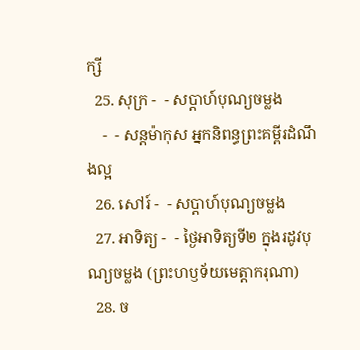ក្សី
  25. សុក្រ -  - សប្ដាហ៍បុណ្យចម្លង
    -  - សន្ដម៉ាកុស អ្នកនិពន្ធព្រះគម្ពីរដំណឹងល្អ
  26. សៅរ៍ -  - សប្ដាហ៍បុណ្យចម្លង
  27. អាទិត្យ -  - ថ្ងៃអាទិត្យទី២ ក្នុងរដូវបុណ្យចម្លង (ព្រះហឫទ័យមេត្ដាករុណា)
  28. ច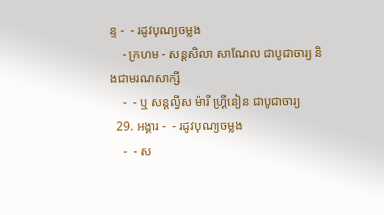ន្ទ -  - រដូវបុណ្យចម្លង
    - ក្រហម - សន្ដសិលា សាណែល ជាបូជាចារ្យ និងជាមរណសាក្សី
    -  - ឬ សន្ដល្វីស ម៉ារី ហ្គ្រីនៀន ជាបូជាចារ្យ
  29. អង្គារ -  - រដូវបុណ្យចម្លង
    -  - ស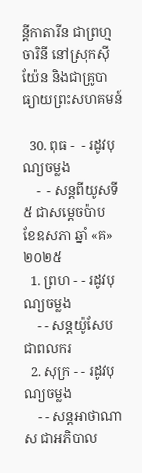ន្ដីកាតារីន ជាព្រហ្មចារិនី នៅស្រុកស៊ីយ៉ែន និងជាគ្រូបាធ្យាយព្រះសហគមន៍

  30. ពុធ -  - រដូវបុណ្យចម្លង
    -  - សន្ដពីយូសទី៥ ជាសម្ដេចប៉ាប
ខែឧសភា ឆ្នាំ «គ» ២០២៥
  1. ព្រហ - - រដូវបុណ្យចម្លង
    - - សន្ដយ៉ូសែប ជាពលករ
  2. សុក្រ - - រដូវបុណ្យចម្លង
    - - សន្ដអាថាណាស ជាអភិបាល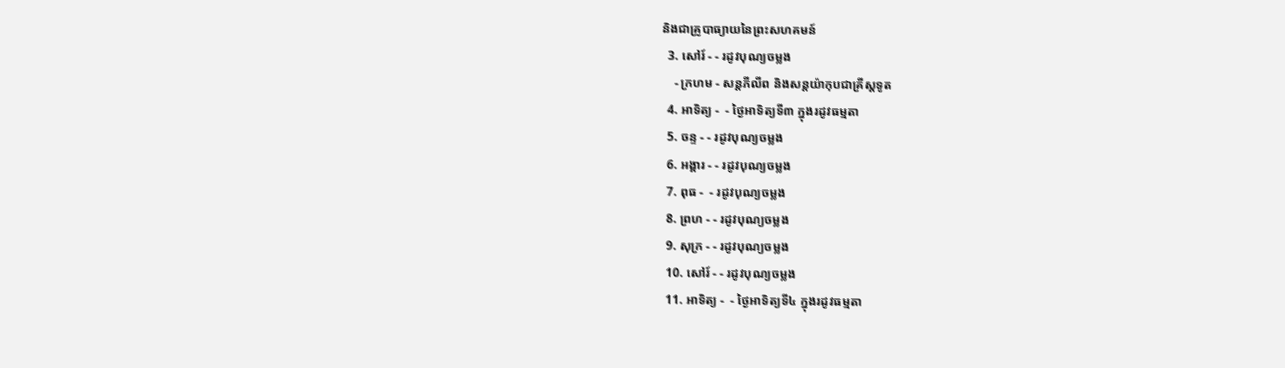និងជាគ្រូបាធ្យាយនៃព្រះសហគមន៍
  3. សៅរ៍ - - រដូវបុណ្យចម្លង
    - ក្រហម - សន្ដភីលីព និងសន្ដយ៉ាកុបជាគ្រីស្ដទូត
  4. អាទិត្យ -  - ថ្ងៃអាទិត្យទី៣ ក្នុងរដូវធម្មតា
  5. ចន្ទ - - រដូវបុណ្យចម្លង
  6. អង្គារ - - រដូវបុណ្យចម្លង
  7. ពុធ -  - រដូវបុណ្យចម្លង
  8. ព្រហ - - រដូវបុណ្យចម្លង
  9. សុក្រ - - រដូវបុណ្យចម្លង
  10. សៅរ៍ - - រដូវបុណ្យចម្លង
  11. អាទិត្យ -  - ថ្ងៃអាទិត្យទី៤ ក្នុងរដូវធម្មតា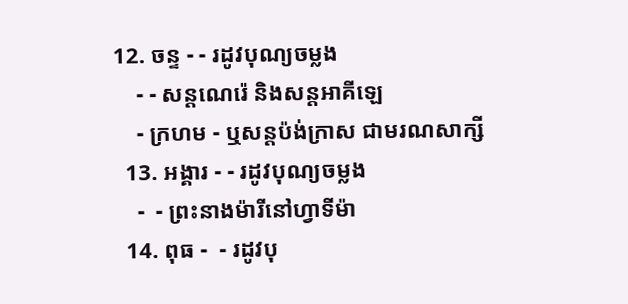12. ចន្ទ - - រដូវបុណ្យចម្លង
    - - សន្ដណេរ៉េ និងសន្ដអាគីឡេ
    - ក្រហម - ឬសន្ដប៉ង់ក្រាស ជាមរណសាក្សី
  13. អង្គារ - - រដូវបុណ្យចម្លង
    -  - ព្រះនាងម៉ារីនៅហ្វាទីម៉ា
  14. ពុធ -  - រដូវបុ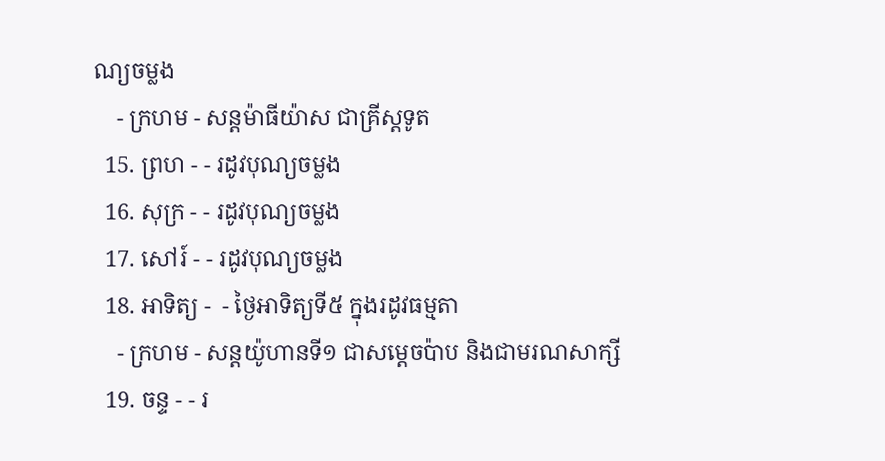ណ្យចម្លង
    - ក្រហម - សន្ដម៉ាធីយ៉ាស ជាគ្រីស្ដទូត
  15. ព្រហ - - រដូវបុណ្យចម្លង
  16. សុក្រ - - រដូវបុណ្យចម្លង
  17. សៅរ៍ - - រដូវបុណ្យចម្លង
  18. អាទិត្យ -  - ថ្ងៃអាទិត្យទី៥ ក្នុងរដូវធម្មតា
    - ក្រហម - សន្ដយ៉ូហានទី១ ជាសម្ដេចប៉ាប និងជាមរណសាក្សី
  19. ចន្ទ - - រ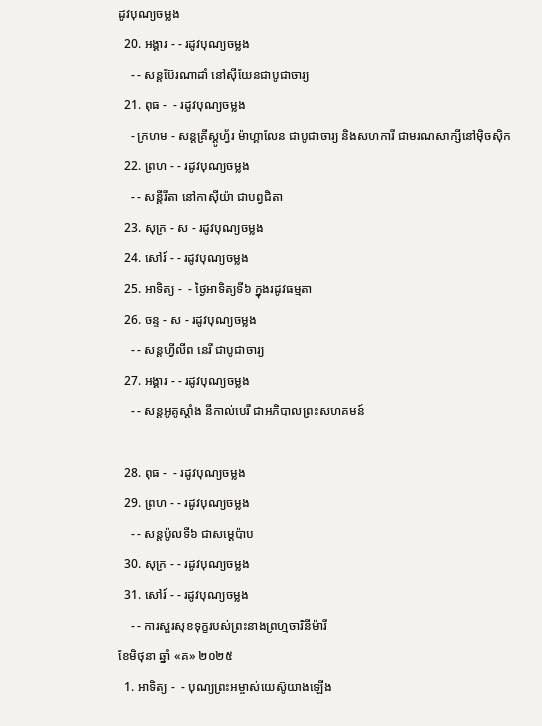ដូវបុណ្យចម្លង
  20. អង្គារ - - រដូវបុណ្យចម្លង
    - - សន្ដប៊ែរណាដាំ នៅស៊ីយែនជាបូជាចារ្យ
  21. ពុធ -  - រដូវបុណ្យចម្លង
    - ក្រហម - សន្ដគ្រីស្ដូហ្វ័រ ម៉ាហ្គាលែន ជាបូជាចារ្យ និងសហការី ជាមរណសាក្សីនៅម៉ិចស៊ិក
  22. ព្រហ - - រដូវបុណ្យចម្លង
    - - សន្ដីរីតា នៅកាស៊ីយ៉ា ជាបព្វជិតា
  23. សុក្រ - ស - រដូវបុណ្យចម្លង
  24. សៅរ៍ - - រដូវបុណ្យចម្លង
  25. អាទិត្យ -  - ថ្ងៃអាទិត្យទី៦ ក្នុងរដូវធម្មតា
  26. ចន្ទ - ស - រដូវបុណ្យចម្លង
    - - សន្ដហ្វីលីព នេរី ជាបូជាចារ្យ
  27. អង្គារ - - រដូវបុណ្យចម្លង
    - - សន្ដអូគូស្ដាំង នីកាល់បេរី ជាអភិបាលព្រះសហគមន៍

  28. ពុធ -  - រដូវបុណ្យចម្លង
  29. ព្រហ - - រដូវបុណ្យចម្លង
    - - សន្ដប៉ូលទី៦ ជាសម្ដេប៉ាប
  30. សុក្រ - - រដូវបុណ្យចម្លង
  31. សៅរ៍ - - រដូវបុណ្យចម្លង
    - - ការសួរសុខទុក្ខរបស់ព្រះនាងព្រហ្មចារិនីម៉ារី
ខែមិថុនា ឆ្នាំ «គ» ២០២៥
  1. អាទិត្យ -  - បុណ្យព្រះអម្ចាស់យេស៊ូយាងឡើង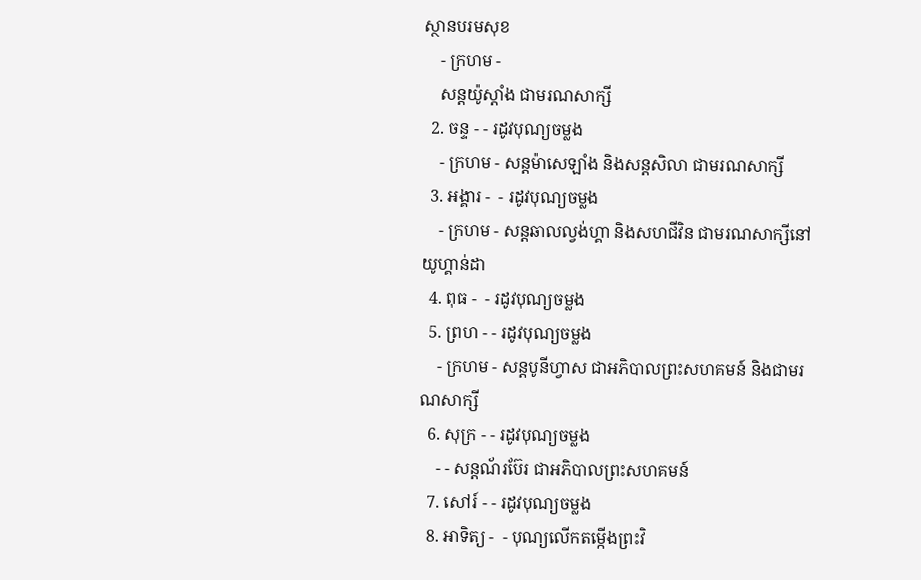ស្ថានបរមសុខ
    - ក្រហម -
    សន្ដយ៉ូស្ដាំង ជាមរណសាក្សី
  2. ចន្ទ - - រដូវបុណ្យចម្លង
    - ក្រហម - សន្ដម៉ាសេឡាំង និងសន្ដសិលា ជាមរណសាក្សី
  3. អង្គារ -  - រដូវបុណ្យចម្លង
    - ក្រហម - សន្ដឆាលល្វង់ហ្គា និងសហជីវិន ជាមរណសាក្សីនៅយូហ្គាន់ដា
  4. ពុធ -  - រដូវបុណ្យចម្លង
  5. ព្រហ - - រដូវបុណ្យចម្លង
    - ក្រហម - សន្ដបូនីហ្វាស ជាអភិបាលព្រះសហគមន៍ និងជាមរណសាក្សី
  6. សុក្រ - - រដូវបុណ្យចម្លង
    - - សន្ដណ័រប៊ែរ ជាអភិបាលព្រះសហគមន៍
  7. សៅរ៍ - - រដូវបុណ្យចម្លង
  8. អាទិត្យ -  - បុណ្យលើកតម្កើងព្រះវិ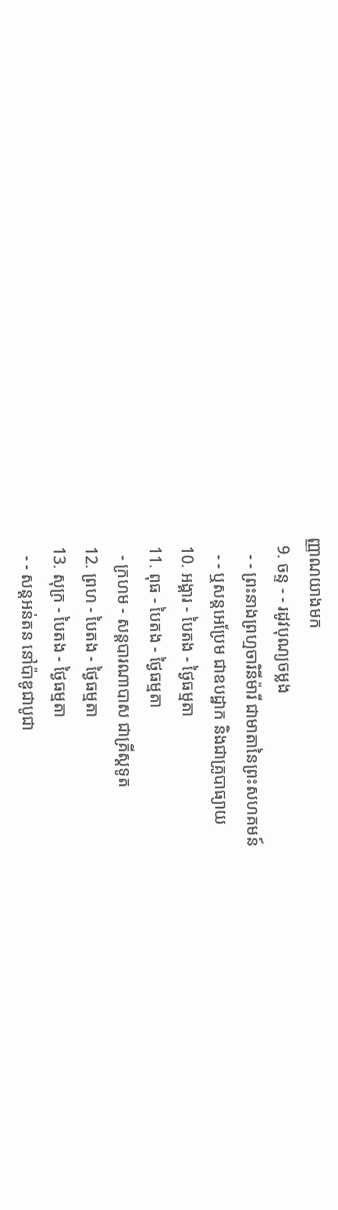ញ្ញាណយាងមក
  9. ចន្ទ - - រដូវបុណ្យចម្លង
    - - ព្រះនាងព្រហ្មចារិនីម៉ារី ជាមាតានៃព្រះសហគមន៍
    - - ឬសន្ដអេប្រែម ជាឧបដ្ឋាក និងជាគ្រូបាធ្យាយ
  10. អង្គារ - បៃតង - ថ្ងៃធម្មតា
  11. ពុធ - បៃតង - ថ្ងៃធម្មតា
    - ក្រហម - សន្ដបារណាបាស ជាគ្រីស្ដទូត
  12. ព្រហ - បៃតង - ថ្ងៃធម្មតា
  13. សុក្រ - បៃតង - ថ្ងៃធម្មតា
    - - សន្ដអន់តន នៅប៉ាឌូជាបូជា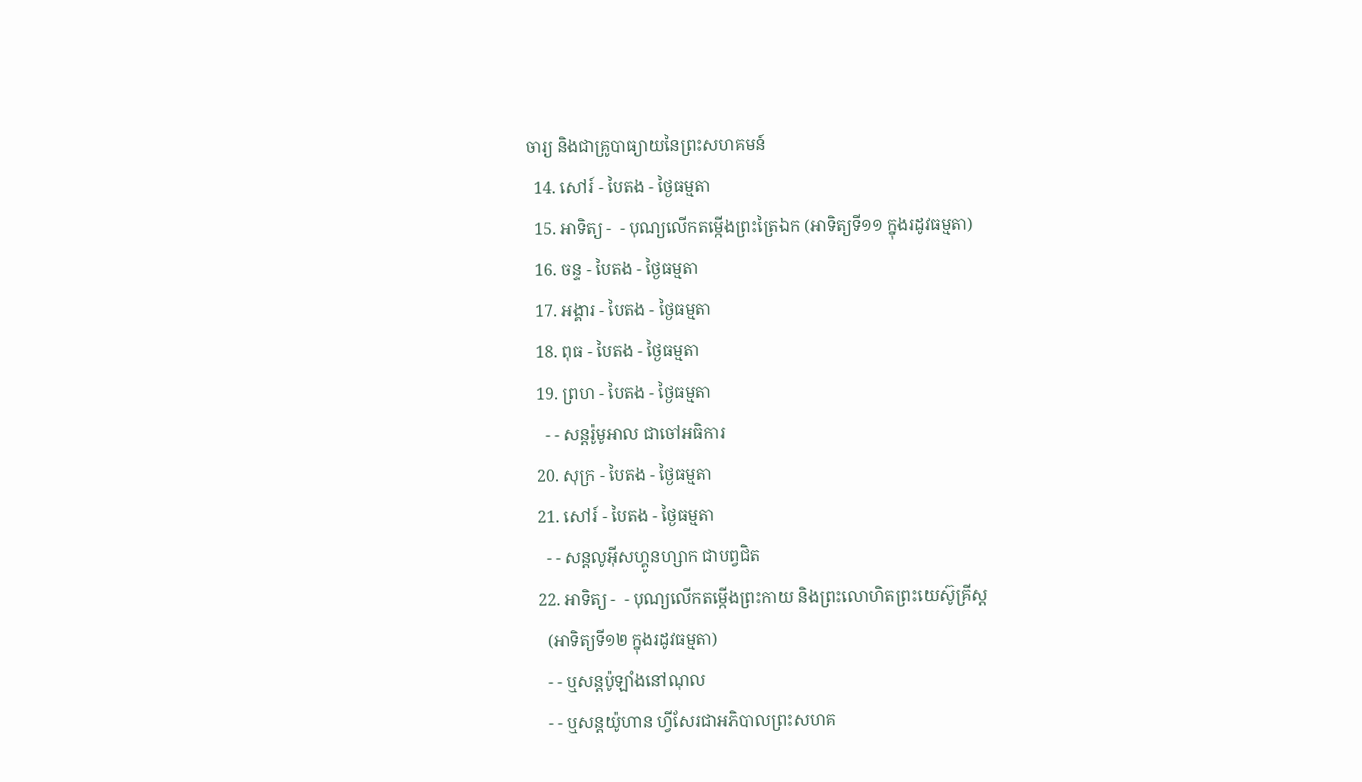ចារ្យ និងជាគ្រូបាធ្យាយនៃព្រះសហគមន៍
  14. សៅរ៍ - បៃតង - ថ្ងៃធម្មតា
  15. អាទិត្យ -  - បុណ្យលើកតម្កើងព្រះត្រៃឯក (អាទិត្យទី១១ ក្នុងរដូវធម្មតា)
  16. ចន្ទ - បៃតង - ថ្ងៃធម្មតា
  17. អង្គារ - បៃតង - ថ្ងៃធម្មតា
  18. ពុធ - បៃតង - ថ្ងៃធម្មតា
  19. ព្រហ - បៃតង - ថ្ងៃធម្មតា
    - - សន្ដរ៉ូមូអាល ជាចៅអធិការ
  20. សុក្រ - បៃតង - ថ្ងៃធម្មតា
  21. សៅរ៍ - បៃតង - ថ្ងៃធម្មតា
    - - សន្ដលូអ៊ីសហ្គូនហ្សាក ជាបព្វជិត
  22. អាទិត្យ -  - បុណ្យលើកតម្កើងព្រះកាយ និងព្រះលោហិតព្រះយេស៊ូគ្រីស្ដ
    (អាទិត្យទី១២ ក្នុងរដូវធម្មតា)
    - - ឬសន្ដប៉ូឡាំងនៅណុល
    - - ឬសន្ដយ៉ូហាន ហ្វីសែរជាអភិបាលព្រះសហគ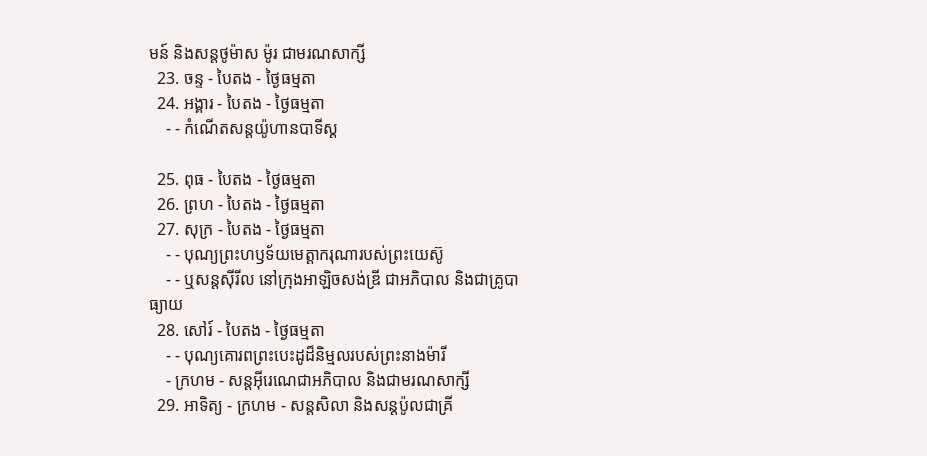មន៍ និងសន្ដថូម៉ាស ម៉ូរ ជាមរណសាក្សី
  23. ចន្ទ - បៃតង - ថ្ងៃធម្មតា
  24. អង្គារ - បៃតង - ថ្ងៃធម្មតា
    - - កំណើតសន្ដយ៉ូហានបាទីស្ដ

  25. ពុធ - បៃតង - ថ្ងៃធម្មតា
  26. ព្រហ - បៃតង - ថ្ងៃធម្មតា
  27. សុក្រ - បៃតង - ថ្ងៃធម្មតា
    - - បុណ្យព្រះហឫទ័យមេត្ដាករុណារបស់ព្រះយេស៊ូ
    - - ឬសន្ដស៊ីរីល នៅក្រុងអាឡិចសង់ឌ្រី ជាអភិបាល និងជាគ្រូបាធ្យាយ
  28. សៅរ៍ - បៃតង - ថ្ងៃធម្មតា
    - - បុណ្យគោរពព្រះបេះដូដ៏និម្មលរបស់ព្រះនាងម៉ារី
    - ក្រហម - សន្ដអ៊ីរេណេជាអភិបាល និងជាមរណសាក្សី
  29. អាទិត្យ - ក្រហម - សន្ដសិលា និងសន្ដប៉ូលជាគ្រី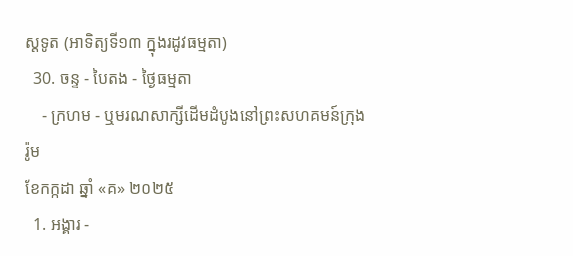ស្ដទូត (អាទិត្យទី១៣ ក្នុងរដូវធម្មតា)
  30. ចន្ទ - បៃតង - ថ្ងៃធម្មតា
    - ក្រហម - ឬមរណសាក្សីដើមដំបូងនៅព្រះសហគមន៍ក្រុងរ៉ូម
ខែកក្កដា ឆ្នាំ «គ» ២០២៥
  1. អង្គារ -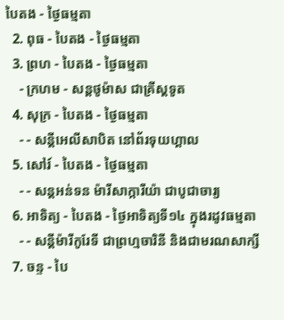បៃតង - ថ្ងៃធម្មតា
  2. ពុធ - បៃតង - ថ្ងៃធម្មតា
  3. ព្រហ - បៃតង - ថ្ងៃធម្មតា
    - ក្រហម - សន្ដថូម៉ាស ជាគ្រីស្ដទូត
  4. សុក្រ - បៃតង - ថ្ងៃធម្មតា
    - - សន្ដីអេលីសាបិត នៅព័រទុយហ្គាល
  5. សៅរ៍ - បៃតង - ថ្ងៃធម្មតា
    - - សន្ដអន់ទន ម៉ារីសាក្ការីយ៉ា ជាបូជាចារ្យ
  6. អាទិត្យ - បៃតង - ថ្ងៃអាទិត្យទី១៤ ក្នុងរដូវធម្មតា
    - - សន្ដីម៉ារីកូរែទី ជាព្រហ្មចារិនី និងជាមរណសាក្សី
  7. ចន្ទ - បៃ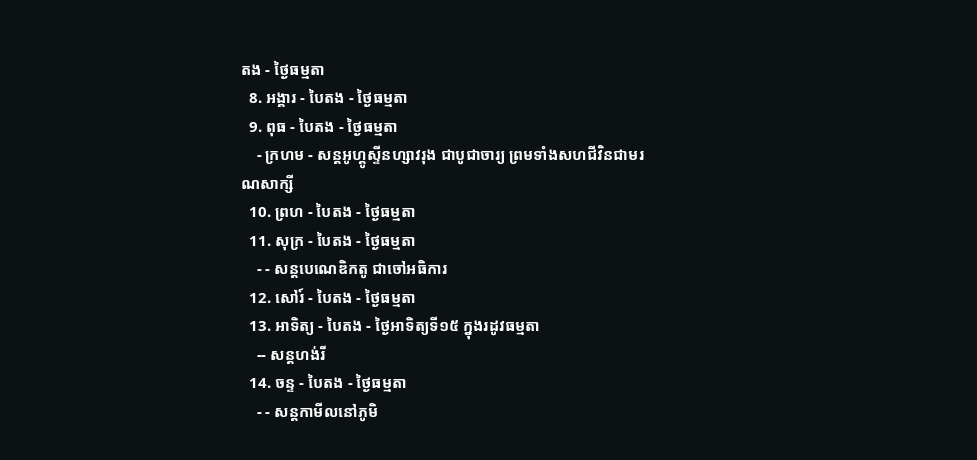តង - ថ្ងៃធម្មតា
  8. អង្គារ - បៃតង - ថ្ងៃធម្មតា
  9. ពុធ - បៃតង - ថ្ងៃធម្មតា
    - ក្រហម - សន្ដអូហ្គូស្ទីនហ្សាវរុង ជាបូជាចារ្យ ព្រមទាំងសហជីវិនជាមរណសាក្សី
  10. ព្រហ - បៃតង - ថ្ងៃធម្មតា
  11. សុក្រ - បៃតង - ថ្ងៃធម្មតា
    - - សន្ដបេណេឌិកតូ ជាចៅអធិការ
  12. សៅរ៍ - បៃតង - ថ្ងៃធម្មតា
  13. អាទិត្យ - បៃតង - ថ្ងៃអាទិត្យទី១៥ ក្នុងរដូវធម្មតា
    -- សន្ដហង់រី
  14. ចន្ទ - បៃតង - ថ្ងៃធម្មតា
    - - សន្ដកាមីលនៅភូមិ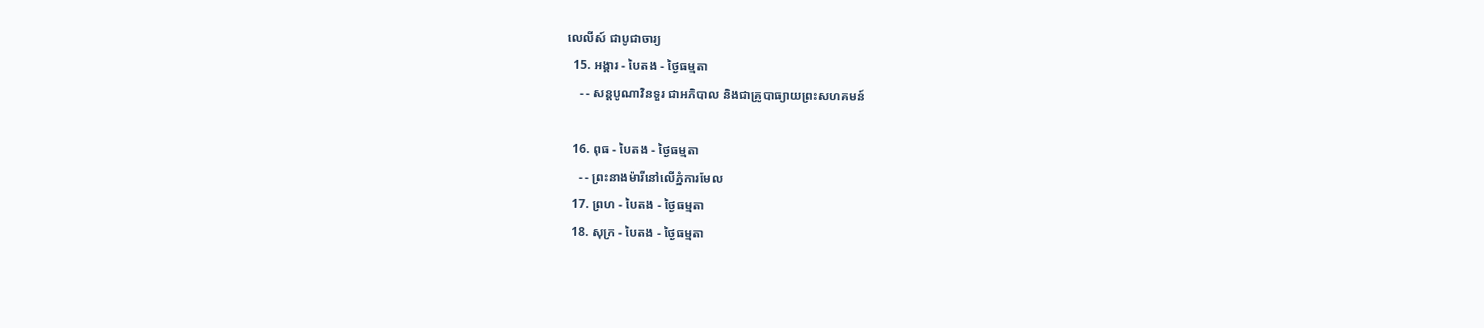លេលីស៍ ជាបូជាចារ្យ
  15. អង្គារ - បៃតង - ថ្ងៃធម្មតា
    - - សន្ដបូណាវិនទួរ ជាអភិបាល និងជាគ្រូបាធ្យាយព្រះសហគមន៍

  16. ពុធ - បៃតង - ថ្ងៃធម្មតា
    - - ព្រះនាងម៉ារីនៅលើភ្នំការមែល
  17. ព្រហ - បៃតង - ថ្ងៃធម្មតា
  18. សុក្រ - បៃតង - ថ្ងៃធម្មតា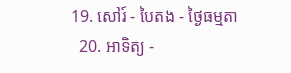19. សៅរ៍ - បៃតង - ថ្ងៃធម្មតា
  20. អាទិត្យ -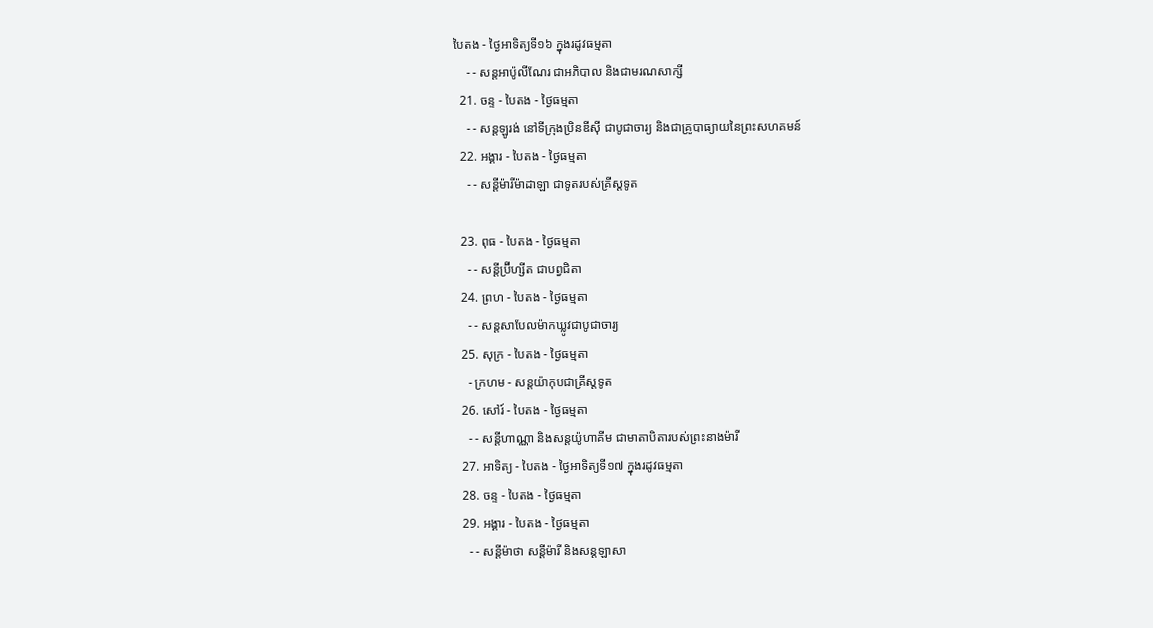បៃតង - ថ្ងៃអាទិត្យទី១៦ ក្នុងរដូវធម្មតា
    - - សន្ដអាប៉ូលីណែរ ជាអភិបាល និងជាមរណសាក្សី
  21. ចន្ទ - បៃតង - ថ្ងៃធម្មតា
    - - សន្ដឡូរង់ នៅទីក្រុងប្រិនឌីស៊ី ជាបូជាចារ្យ និងជាគ្រូបាធ្យាយនៃព្រះសហគមន៍
  22. អង្គារ - បៃតង - ថ្ងៃធម្មតា
    - - សន្ដីម៉ារីម៉ាដាឡា ជាទូតរបស់គ្រីស្ដទូត

  23. ពុធ - បៃតង - ថ្ងៃធម្មតា
    - - សន្ដីប្រ៊ីហ្សីត ជាបព្វជិតា
  24. ព្រហ - បៃតង - ថ្ងៃធម្មតា
    - - សន្ដសាបែលម៉ាកឃ្លូវជាបូជាចារ្យ
  25. សុក្រ - បៃតង - ថ្ងៃធម្មតា
    - ក្រហម - សន្ដយ៉ាកុបជាគ្រីស្ដទូត
  26. សៅរ៍ - បៃតង - ថ្ងៃធម្មតា
    - - សន្ដីហាណ្ណា និងសន្ដយ៉ូហាគីម ជាមាតាបិតារបស់ព្រះនាងម៉ារី
  27. អាទិត្យ - បៃតង - ថ្ងៃអាទិត្យទី១៧ ក្នុងរដូវធម្មតា
  28. ចន្ទ - បៃតង - ថ្ងៃធម្មតា
  29. អង្គារ - បៃតង - ថ្ងៃធម្មតា
    - - សន្ដីម៉ាថា សន្ដីម៉ារី និងសន្ដឡាសា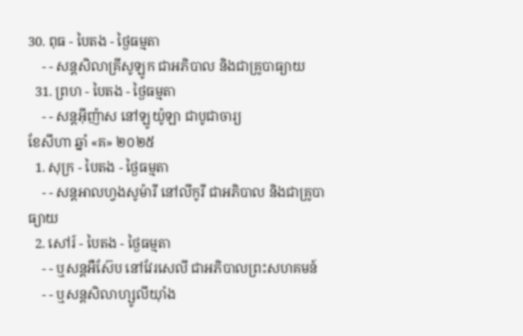30. ពុធ - បៃតង - ថ្ងៃធម្មតា
    - - សន្ដសិលាគ្រីសូឡូក ជាអភិបាល និងជាគ្រូបាធ្យាយ
  31. ព្រហ - បៃតង - ថ្ងៃធម្មតា
    - - សន្ដអ៊ីញ៉ាស នៅឡូយ៉ូឡា ជាបូជាចារ្យ
ខែសីហា ឆ្នាំ «គ» ២០២៥
  1. សុក្រ - បៃតង - ថ្ងៃធម្មតា
    - - សន្ដអាលហ្វងសូម៉ារី នៅលីកូរី ជាអភិបាល និងជាគ្រូបាធ្យាយ
  2. សៅរ៍ - បៃតង - ថ្ងៃធម្មតា
    - - ឬសន្ដអឺស៊ែប នៅវែរសេលី ជាអភិបាលព្រះសហគមន៍
    - - ឬសន្ដសិលាហ្សូលីយ៉ាំង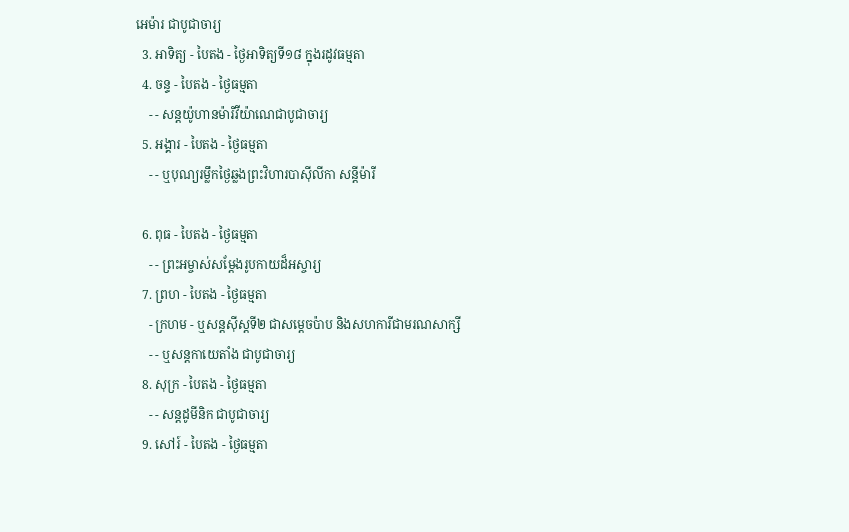អេម៉ារ ជាបូជាចារ្យ
  3. អាទិត្យ - បៃតង - ថ្ងៃអាទិត្យទី១៨ ក្នុងរដូវធម្មតា
  4. ចន្ទ - បៃតង - ថ្ងៃធម្មតា
    - - សន្ដយ៉ូហានម៉ារីវីយ៉ាណេជាបូជាចារ្យ
  5. អង្គារ - បៃតង - ថ្ងៃធម្មតា
    - - ឬបុណ្យរម្លឹកថ្ងៃឆ្លងព្រះវិហារបាស៊ីលីកា សន្ដីម៉ារី

  6. ពុធ - បៃតង - ថ្ងៃធម្មតា
    - - ព្រះអម្ចាស់សម្ដែងរូបកាយដ៏អស្ចារ្យ
  7. ព្រហ - បៃតង - ថ្ងៃធម្មតា
    - ក្រហម - ឬសន្ដស៊ីស្ដទី២ ជាសម្ដេចប៉ាប និងសហការីជាមរណសាក្សី
    - - ឬសន្ដកាយេតាំង ជាបូជាចារ្យ
  8. សុក្រ - បៃតង - ថ្ងៃធម្មតា
    - - សន្ដដូមីនិក ជាបូជាចារ្យ
  9. សៅរ៍ - បៃតង - ថ្ងៃធម្មតា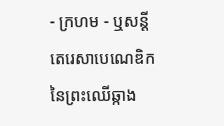- ក្រហម - ឬសន្ដីតេរេសាបេណេឌិកនៃព្រះឈើឆ្កាង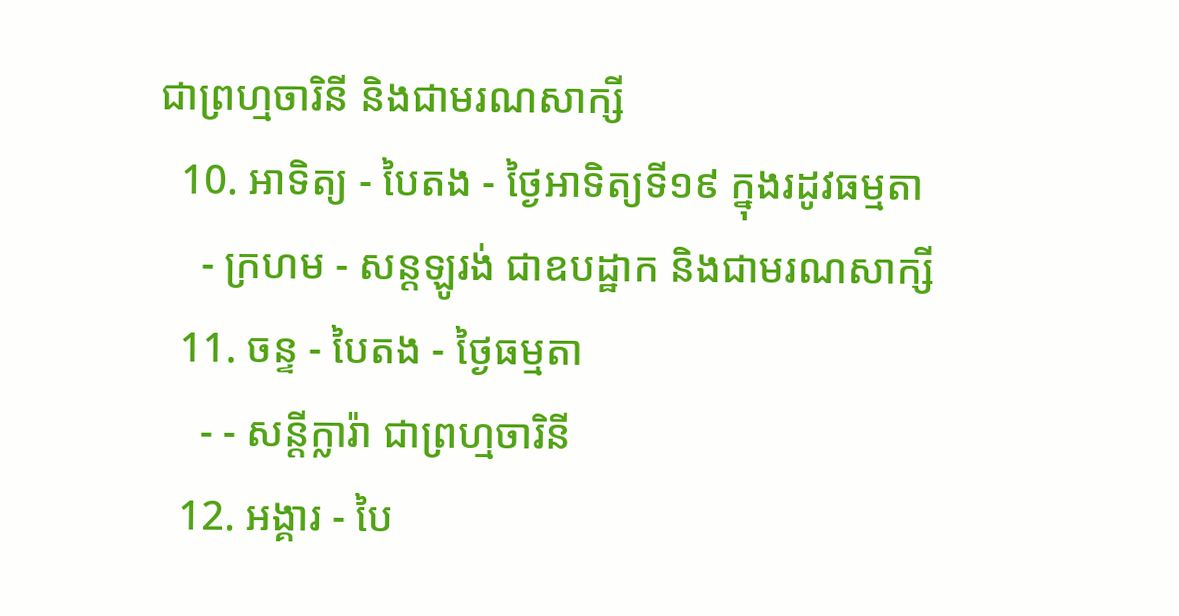ជាព្រហ្មចារិនី និងជាមរណសាក្សី
  10. អាទិត្យ - បៃតង - ថ្ងៃអាទិត្យទី១៩ ក្នុងរដូវធម្មតា
    - ក្រហម - សន្ដឡូរង់ ជាឧបដ្ឋាក និងជាមរណសាក្សី
  11. ចន្ទ - បៃតង - ថ្ងៃធម្មតា
    - - សន្ដីក្លារ៉ា ជាព្រហ្មចារិនី
  12. អង្គារ - បៃ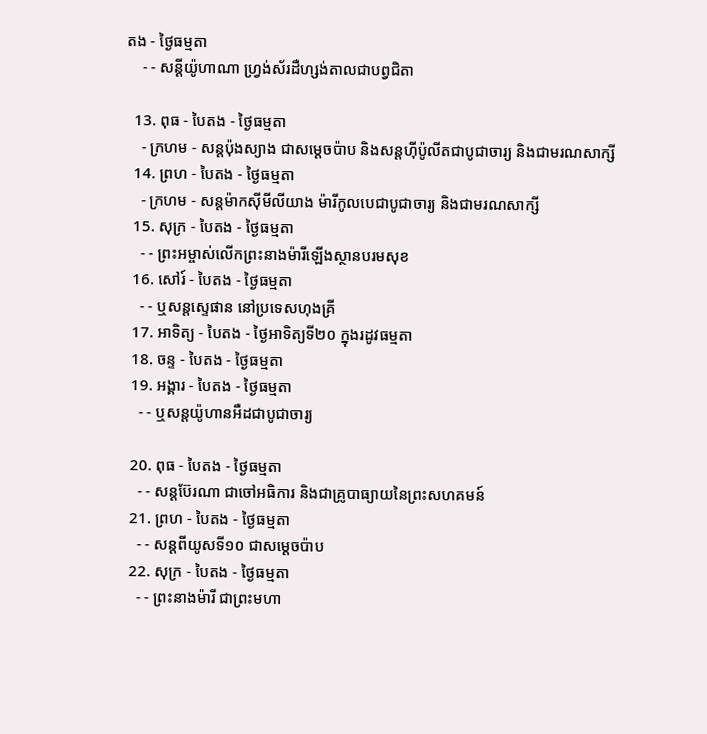តង - ថ្ងៃធម្មតា
    - - សន្ដីយ៉ូហាណា ហ្វ្រង់ស័រដឺហ្សង់តាលជាបព្វជិតា

  13. ពុធ - បៃតង - ថ្ងៃធម្មតា
    - ក្រហម - សន្ដប៉ុងស្យាង ជាសម្ដេចប៉ាប និងសន្ដហ៊ីប៉ូលីតជាបូជាចារ្យ និងជាមរណសាក្សី
  14. ព្រហ - បៃតង - ថ្ងៃធម្មតា
    - ក្រហម - សន្ដម៉ាកស៊ីមីលីយាង ម៉ារីកូលបេជាបូជាចារ្យ និងជាមរណសាក្សី
  15. សុក្រ - បៃតង - ថ្ងៃធម្មតា
    - - ព្រះអម្ចាស់លើកព្រះនាងម៉ារីឡើងស្ថានបរមសុខ
  16. សៅរ៍ - បៃតង - ថ្ងៃធម្មតា
    - - ឬសន្ដស្ទេផាន នៅប្រទេសហុងគ្រី
  17. អាទិត្យ - បៃតង - ថ្ងៃអាទិត្យទី២០ ក្នុងរដូវធម្មតា
  18. ចន្ទ - បៃតង - ថ្ងៃធម្មតា
  19. អង្គារ - បៃតង - ថ្ងៃធម្មតា
    - - ឬសន្ដយ៉ូហានអឺដជាបូជាចារ្យ

  20. ពុធ - បៃតង - ថ្ងៃធម្មតា
    - - សន្ដប៊ែរណា ជាចៅអធិការ និងជាគ្រូបាធ្យាយនៃព្រះសហគមន៍
  21. ព្រហ - បៃតង - ថ្ងៃធម្មតា
    - - សន្ដពីយូសទី១០ ជាសម្ដេចប៉ាប
  22. សុក្រ - បៃតង - ថ្ងៃធម្មតា
    - - ព្រះនាងម៉ារី ជាព្រះមហា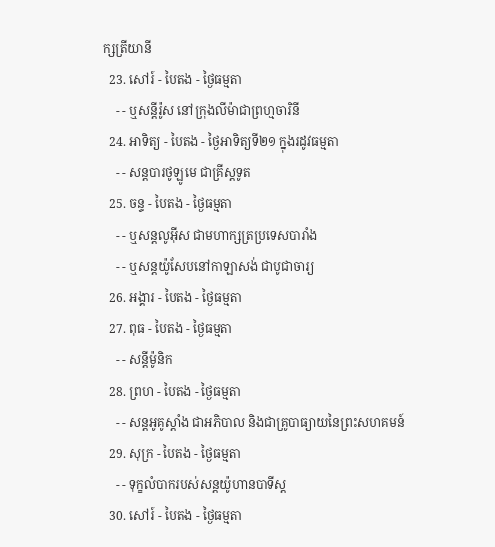ក្សត្រីយានី
  23. សៅរ៍ - បៃតង - ថ្ងៃធម្មតា
    - - ឬសន្ដីរ៉ូស នៅក្រុងលីម៉ាជាព្រហ្មចារិនី
  24. អាទិត្យ - បៃតង - ថ្ងៃអាទិត្យទី២១ ក្នុងរដូវធម្មតា
    - - សន្ដបារថូឡូមេ ជាគ្រីស្ដទូត
  25. ចន្ទ - បៃតង - ថ្ងៃធម្មតា
    - - ឬសន្ដលូអ៊ីស ជាមហាក្សត្រប្រទេសបារាំង
    - - ឬសន្ដយ៉ូសែបនៅកាឡាសង់ ជាបូជាចារ្យ
  26. អង្គារ - បៃតង - ថ្ងៃធម្មតា
  27. ពុធ - បៃតង - ថ្ងៃធម្មតា
    - - សន្ដីម៉ូនិក
  28. ព្រហ - បៃតង - ថ្ងៃធម្មតា
    - - សន្ដអូគូស្ដាំង ជាអភិបាល និងជាគ្រូបាធ្យាយនៃព្រះសហគមន៍
  29. សុក្រ - បៃតង - ថ្ងៃធម្មតា
    - - ទុក្ខលំបាករបស់សន្ដយ៉ូហានបាទីស្ដ
  30. សៅរ៍ - បៃតង - ថ្ងៃធម្មតា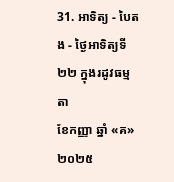31. អាទិត្យ - បៃតង - ថ្ងៃអាទិត្យទី២២ ក្នុងរដូវធម្មតា
ខែកញ្ញា ឆ្នាំ «គ» ២០២៥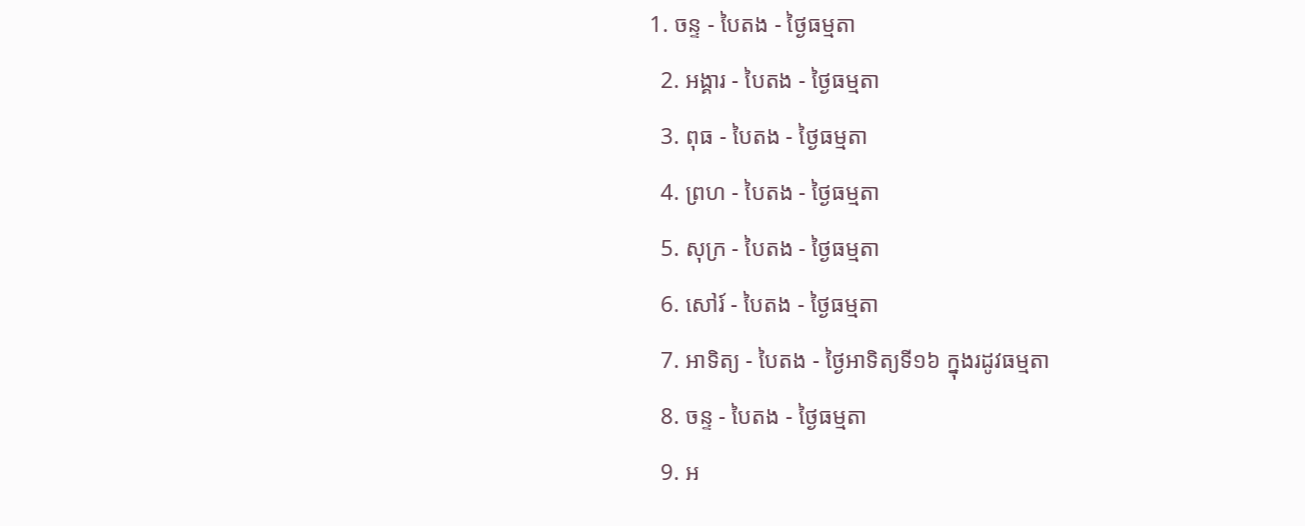1. ចន្ទ - បៃតង - ថ្ងៃធម្មតា
  2. អង្គារ - បៃតង - ថ្ងៃធម្មតា
  3. ពុធ - បៃតង - ថ្ងៃធម្មតា
  4. ព្រហ - បៃតង - ថ្ងៃធម្មតា
  5. សុក្រ - បៃតង - ថ្ងៃធម្មតា
  6. សៅរ៍ - បៃតង - ថ្ងៃធម្មតា
  7. អាទិត្យ - បៃតង - ថ្ងៃអាទិត្យទី១៦ ក្នុងរដូវធម្មតា
  8. ចន្ទ - បៃតង - ថ្ងៃធម្មតា
  9. អ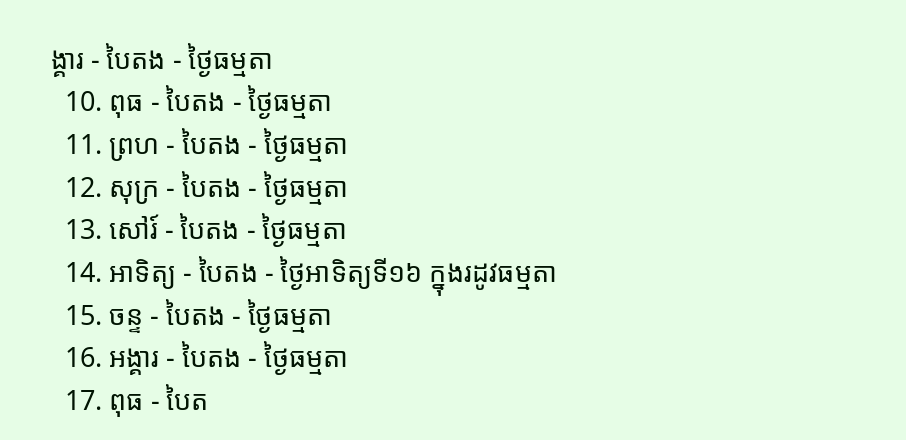ង្គារ - បៃតង - ថ្ងៃធម្មតា
  10. ពុធ - បៃតង - ថ្ងៃធម្មតា
  11. ព្រហ - បៃតង - ថ្ងៃធម្មតា
  12. សុក្រ - បៃតង - ថ្ងៃធម្មតា
  13. សៅរ៍ - បៃតង - ថ្ងៃធម្មតា
  14. អាទិត្យ - បៃតង - ថ្ងៃអាទិត្យទី១៦ ក្នុងរដូវធម្មតា
  15. ចន្ទ - បៃតង - ថ្ងៃធម្មតា
  16. អង្គារ - បៃតង - ថ្ងៃធម្មតា
  17. ពុធ - បៃត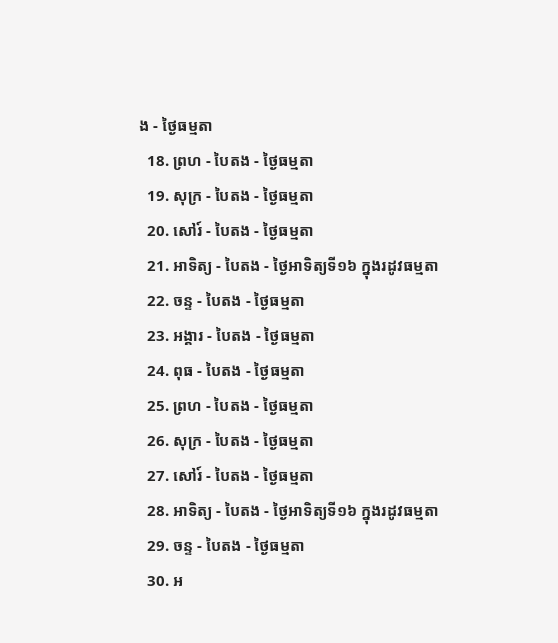ង - ថ្ងៃធម្មតា
  18. ព្រហ - បៃតង - ថ្ងៃធម្មតា
  19. សុក្រ - បៃតង - ថ្ងៃធម្មតា
  20. សៅរ៍ - បៃតង - ថ្ងៃធម្មតា
  21. អាទិត្យ - បៃតង - ថ្ងៃអាទិត្យទី១៦ ក្នុងរដូវធម្មតា
  22. ចន្ទ - បៃតង - ថ្ងៃធម្មតា
  23. អង្គារ - បៃតង - ថ្ងៃធម្មតា
  24. ពុធ - បៃតង - ថ្ងៃធម្មតា
  25. ព្រហ - បៃតង - ថ្ងៃធម្មតា
  26. សុក្រ - បៃតង - ថ្ងៃធម្មតា
  27. សៅរ៍ - បៃតង - ថ្ងៃធម្មតា
  28. អាទិត្យ - បៃតង - ថ្ងៃអាទិត្យទី១៦ ក្នុងរដូវធម្មតា
  29. ចន្ទ - បៃតង - ថ្ងៃធម្មតា
  30. អ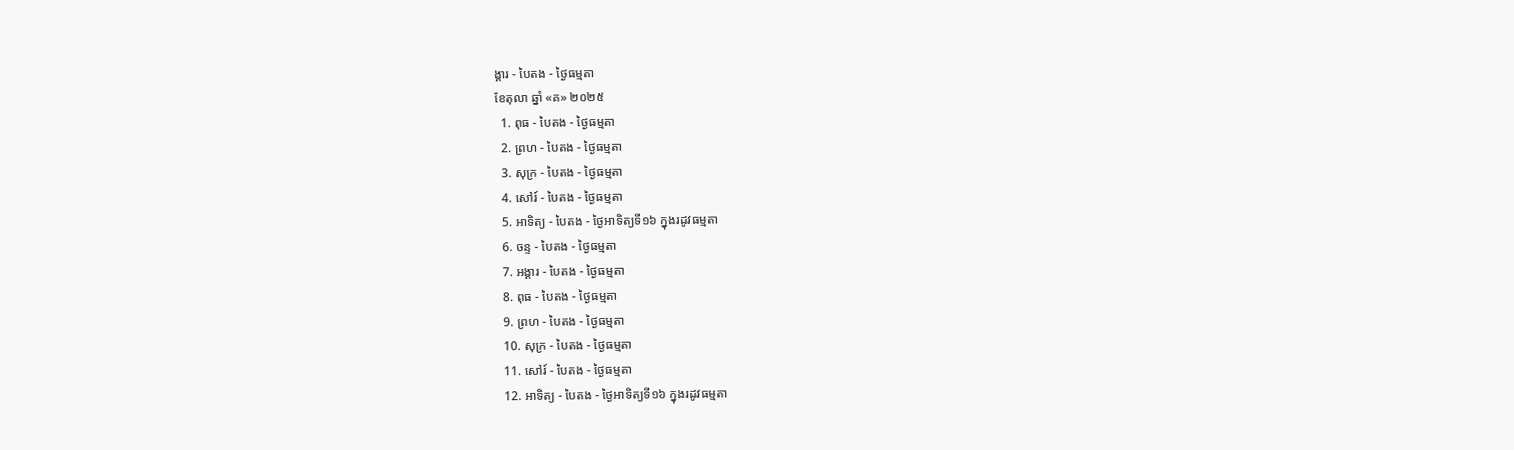ង្គារ - បៃតង - ថ្ងៃធម្មតា
ខែតុលា ឆ្នាំ «គ» ២០២៥
  1. ពុធ - បៃតង - ថ្ងៃធម្មតា
  2. ព្រហ - បៃតង - ថ្ងៃធម្មតា
  3. សុក្រ - បៃតង - ថ្ងៃធម្មតា
  4. សៅរ៍ - បៃតង - ថ្ងៃធម្មតា
  5. អាទិត្យ - បៃតង - ថ្ងៃអាទិត្យទី១៦ ក្នុងរដូវធម្មតា
  6. ចន្ទ - បៃតង - ថ្ងៃធម្មតា
  7. អង្គារ - បៃតង - ថ្ងៃធម្មតា
  8. ពុធ - បៃតង - ថ្ងៃធម្មតា
  9. ព្រហ - បៃតង - ថ្ងៃធម្មតា
  10. សុក្រ - បៃតង - ថ្ងៃធម្មតា
  11. សៅរ៍ - បៃតង - ថ្ងៃធម្មតា
  12. អាទិត្យ - បៃតង - ថ្ងៃអាទិត្យទី១៦ ក្នុងរដូវធម្មតា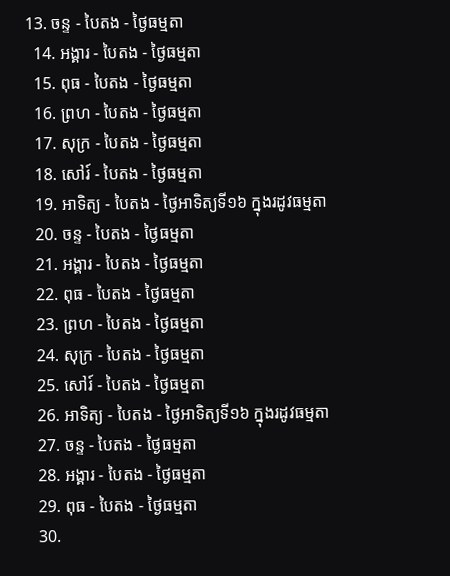13. ចន្ទ - បៃតង - ថ្ងៃធម្មតា
  14. អង្គារ - បៃតង - ថ្ងៃធម្មតា
  15. ពុធ - បៃតង - ថ្ងៃធម្មតា
  16. ព្រហ - បៃតង - ថ្ងៃធម្មតា
  17. សុក្រ - បៃតង - ថ្ងៃធម្មតា
  18. សៅរ៍ - បៃតង - ថ្ងៃធម្មតា
  19. អាទិត្យ - បៃតង - ថ្ងៃអាទិត្យទី១៦ ក្នុងរដូវធម្មតា
  20. ចន្ទ - បៃតង - ថ្ងៃធម្មតា
  21. អង្គារ - បៃតង - ថ្ងៃធម្មតា
  22. ពុធ - បៃតង - ថ្ងៃធម្មតា
  23. ព្រហ - បៃតង - ថ្ងៃធម្មតា
  24. សុក្រ - បៃតង - ថ្ងៃធម្មតា
  25. សៅរ៍ - បៃតង - ថ្ងៃធម្មតា
  26. អាទិត្យ - បៃតង - ថ្ងៃអាទិត្យទី១៦ ក្នុងរដូវធម្មតា
  27. ចន្ទ - បៃតង - ថ្ងៃធម្មតា
  28. អង្គារ - បៃតង - ថ្ងៃធម្មតា
  29. ពុធ - បៃតង - ថ្ងៃធម្មតា
  30.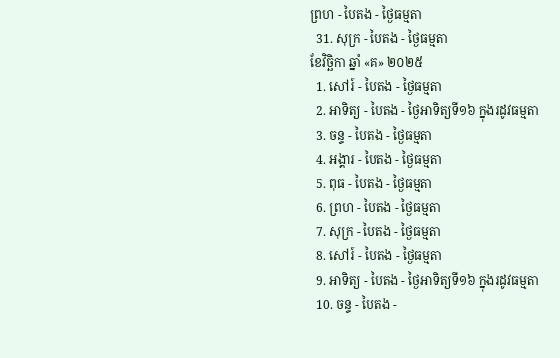ព្រហ - បៃតង - ថ្ងៃធម្មតា
  31. សុក្រ - បៃតង - ថ្ងៃធម្មតា
ខែវិច្ឆិកា ឆ្នាំ «គ» ២០២៥
  1. សៅរ៍ - បៃតង - ថ្ងៃធម្មតា
  2. អាទិត្យ - បៃតង - ថ្ងៃអាទិត្យទី១៦ ក្នុងរដូវធម្មតា
  3. ចន្ទ - បៃតង - ថ្ងៃធម្មតា
  4. អង្គារ - បៃតង - ថ្ងៃធម្មតា
  5. ពុធ - បៃតង - ថ្ងៃធម្មតា
  6. ព្រហ - បៃតង - ថ្ងៃធម្មតា
  7. សុក្រ - បៃតង - ថ្ងៃធម្មតា
  8. សៅរ៍ - បៃតង - ថ្ងៃធម្មតា
  9. អាទិត្យ - បៃតង - ថ្ងៃអាទិត្យទី១៦ ក្នុងរដូវធម្មតា
  10. ចន្ទ - បៃតង -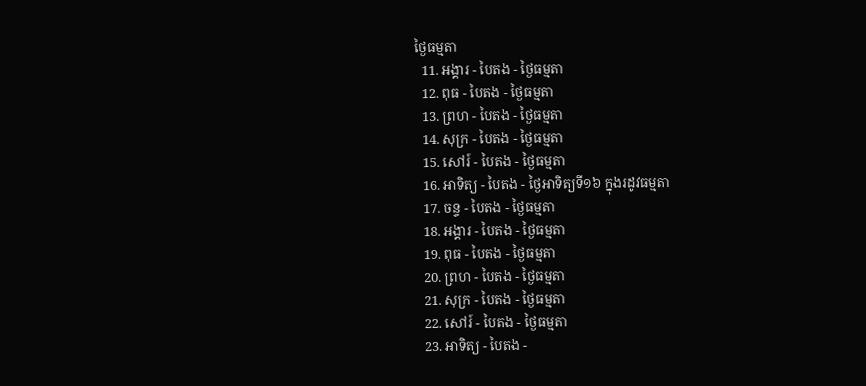ថ្ងៃធម្មតា
  11. អង្គារ - បៃតង - ថ្ងៃធម្មតា
  12. ពុធ - បៃតង - ថ្ងៃធម្មតា
  13. ព្រហ - បៃតង - ថ្ងៃធម្មតា
  14. សុក្រ - បៃតង - ថ្ងៃធម្មតា
  15. សៅរ៍ - បៃតង - ថ្ងៃធម្មតា
  16. អាទិត្យ - បៃតង - ថ្ងៃអាទិត្យទី១៦ ក្នុងរដូវធម្មតា
  17. ចន្ទ - បៃតង - ថ្ងៃធម្មតា
  18. អង្គារ - បៃតង - ថ្ងៃធម្មតា
  19. ពុធ - បៃតង - ថ្ងៃធម្មតា
  20. ព្រហ - បៃតង - ថ្ងៃធម្មតា
  21. សុក្រ - បៃតង - ថ្ងៃធម្មតា
  22. សៅរ៍ - បៃតង - ថ្ងៃធម្មតា
  23. អាទិត្យ - បៃតង -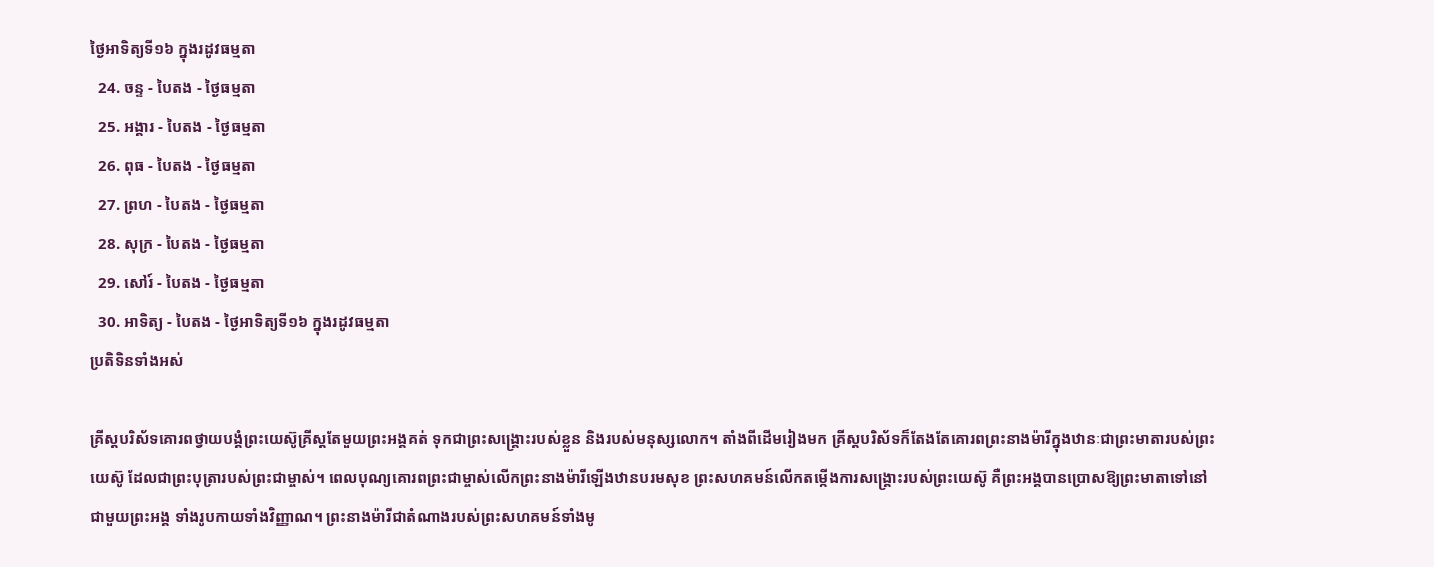ថ្ងៃអាទិត្យទី១៦ ក្នុងរដូវធម្មតា
  24. ចន្ទ - បៃតង - ថ្ងៃធម្មតា
  25. អង្គារ - បៃតង - ថ្ងៃធម្មតា
  26. ពុធ - បៃតង - ថ្ងៃធម្មតា
  27. ព្រហ - បៃតង - ថ្ងៃធម្មតា
  28. សុក្រ - បៃតង - ថ្ងៃធម្មតា
  29. សៅរ៍ - បៃតង - ថ្ងៃធម្មតា
  30. អាទិត្យ - បៃតង - ថ្ងៃអាទិត្យទី១៦ ក្នុងរដូវធម្មតា
ប្រតិទិនទាំងអស់

គ្រីស្តបរិស័ទគោរពថ្វាយបង្គំព្រះយេស៊ូគ្រីស្តតែមួយព្រះអង្គគត់ ទុកជាព្រះសង្គ្រោះរបស់ខ្លួន និងរបស់មនុស្សលោក។ តាំងពីដើមរៀងមក គ្រីស្តបរិស័ទក៏តែងតែគោរពព្រះនាងម៉ារីក្នុងឋានៈជាព្រះមាតារបស់ព្រះយេស៊ូ ដែលជាព្រះបុត្រារបស់ព្រះជាម្ចាស់។ ពេលបុណ្យគោរពព្រះជាម្ចាស់លើកព្រះនាងម៉ារីឡើងឋានបរមសុខ ព្រះសហគមន៍លើកតម្កើងការសង្គ្រោះរបស់ព្រះយេស៊ូ គឺព្រះអង្គបានប្រោសឱ្យព្រះមាតាទៅនៅជាមួយព្រះអង្គ ទាំងរូបកាយទាំងវិញ្ញាណ។ ព្រះនាងម៉ារីជាតំណាងរបស់ព្រះសហគមន៍ទាំងមូ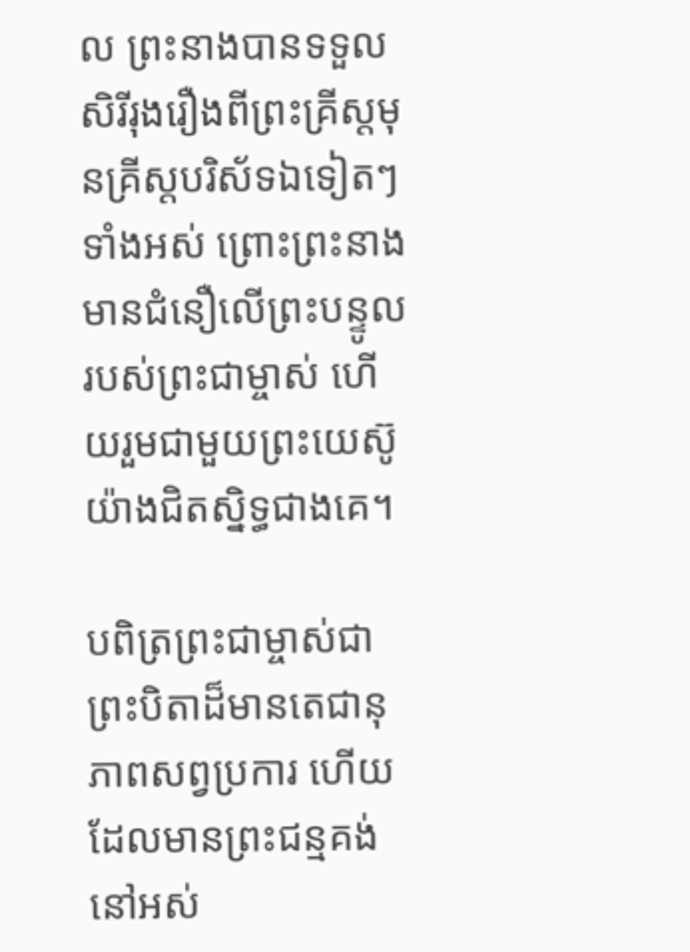ល ព្រះនាងបានទទួលសិរីរុងរឿងពីព្រះគ្រីស្តមុនគ្រីស្តបរិស័ទឯទៀតៗទាំងអស់ ព្រោះព្រះនាងមានជំនឿលើព្រះបន្ទូលរបស់ព្រះជាម្ចាស់ ហើយរួមជាមួយព្រះយេស៊ូយ៉ាងជិតស្និទ្ធជាងគេ។

បពិត្រព្រះជាម្ចាស់ជាព្រះបិតាដ៏មានតេជានុភាពសព្វប្រការ ហើយដែលមានព្រះជន្មគង់នៅអស់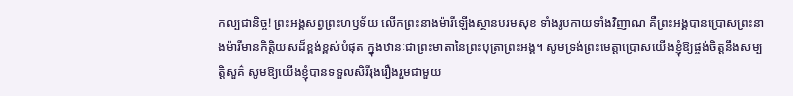កល្បជានិច្ច! ព្រះអង្គសព្វព្រះហឫទ័យ លើកព្រះនាងម៉ារីឡើងស្ថានបរមសុខ ទាំងរូបកាយទាំងវិញាណ គឺព្រះអង្គបានប្រោសព្រះនាងម៉ារីមានកិត្តិយសដ៏ខ្ពង់ខ្ពស់បំផុត ក្នុងឋានៈជាព្រះមាតានៃព្រះបុត្រាព្រះអង្គ។ សូមទ្រង់ព្រះមេត្តាប្រោសយើងខ្ញុំឱ្យផ្ចង់ចិត្តនឹងសម្បត្តិសួគ៌ សូមឱ្យយើងខ្ញុំបានទទួលសិរីរុងរឿងរួមជាមួយ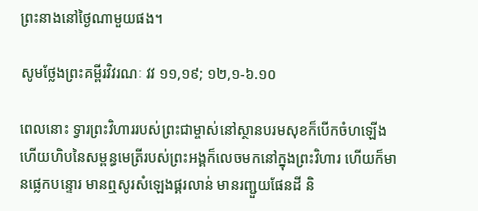ព្រះនាងនៅថ្ងៃណាមួយផង។

សូមថ្លែងព្រះគម្ពីរវិវរណៈ វវ ១១,១៩; ១២,១-៦.១០

ពេលនោះ ទ្វារព្រះវិហាររបស់ព្រះជាម្ចាស់នៅស្ថានបរមសុខក៏បើកចំហឡើង ហើយហិបនៃសម្ពន្ធមេត្រីរបស់ព្រះអង្គក៏លេចមកនៅក្នុងព្រះវិហារ ហើយក៏មានផ្លេកបន្ទោរ មានឮសូរសំឡេងផ្គរលាន់ មានរញ្ជួយផែនដី និ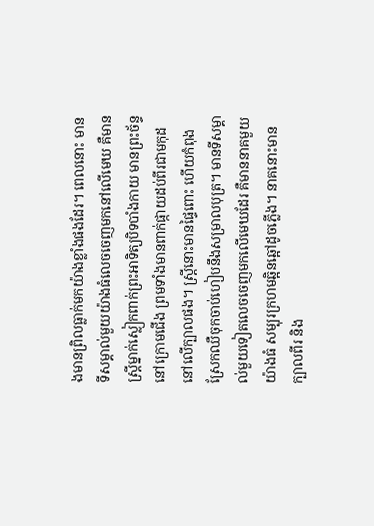ងមានព្រិលធ្លាក់មកយ៉ាងខ្លាំងផងដែរ។ ពេលនោះ មានទីសម្គាល់មួយយ៉ាងធំលេចចេញមកនៅលើមេឃ គឺមានស្ត្រីម្នាក់ស្លៀកពាក់ព្រះអាទិត្យបិទបាំងកាយ មានព្រះច័ន្ទនៅក្រោមជើង ព្រមទាំងមានពាក់ផ្កាយដប់ពីរជាមកុដនៅលើក្បាលផង។ ស្ត្រីនោះមានផ្ទៃពោះ ហើយកំពុងស្រែកឈឺចុកចាប់ហៀបនឹងសម្រាលបុត្រ។ មានទីសម្គាល់មួយទៀតលេចចេញមកលើមេឃដែរ គឺមាននាគមួយយ៉ាងធំ សម្បុរក្រហមឆ្អិនឆ្អៅដូចភ្លើង។ នាគនោះមានក្បាលពីរ និង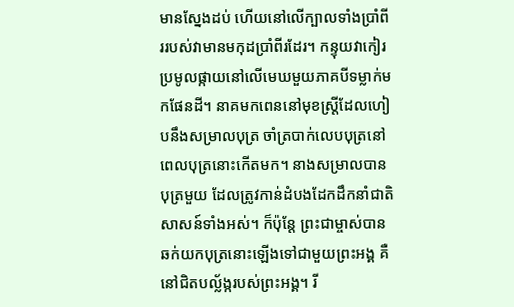មានស្នែងដប់ ហើយនៅលើក្បាលទាំងប្រាំពីររបស់វាមានមកុដប្រាំពីរដែរ។ កន្ទុយវាកៀរប្រមូលផ្កាយនៅលើមេឃមួយភាគបីទម្លាក់មកផែនដី។ នាគមកពេននៅមុខស្ត្រីដែលហៀបនឹងសម្រាលបុត្រ ចាំត្របាក់លេបបុត្រនៅពេលបុត្រនោះកើតមក។ នាងសម្រាលបានបុត្រមួយ ដែលត្រូវកាន់ដំបងដែកដឹកនាំជាតិសាសន៍ទាំងអស់។ ក៏ប៉ុន្តែ ព្រះជាម្ចាស់បានឆក់យកបុត្រនោះឡើងទៅជាមួយព្រះអង្គ គឺនៅជិតបល្ល័ង្ករបស់ព្រះអង្គ។ រី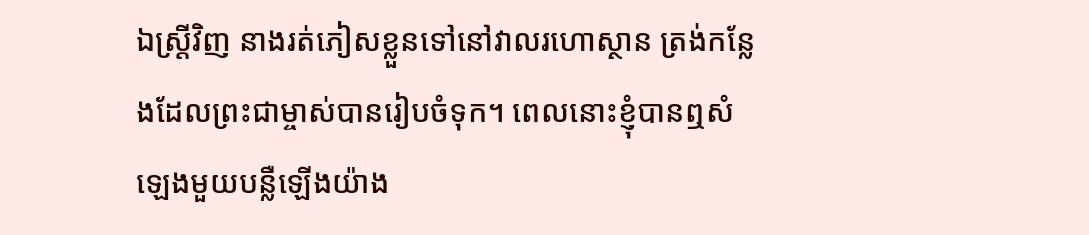ឯស្ត្រីវិញ នាងរត់ភៀសខ្លួនទៅនៅវាលរហោស្ថាន ត្រង់កន្លែងដែលព្រះជាម្ចាស់បានរៀបចំទុក។ ពេលនោះខ្ញុំបានឮសំឡេងមួយបន្លឺឡើងយ៉ាង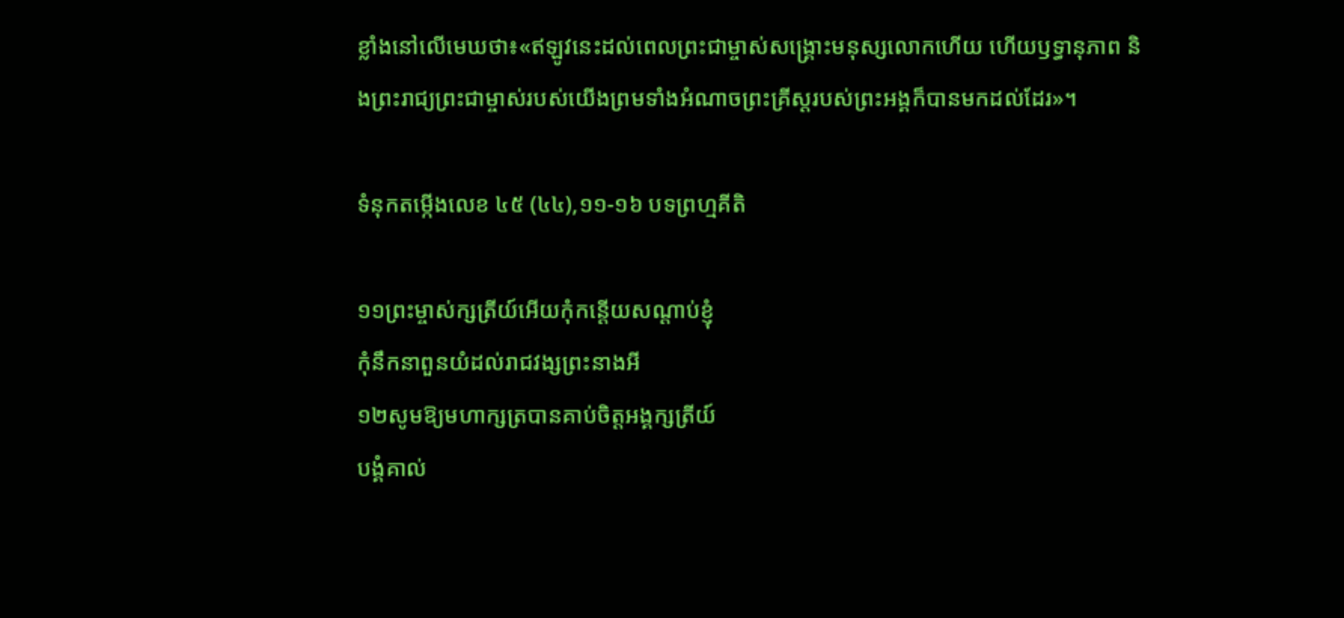ខ្លាំងនៅលើមេឃថា៖«ឥឡូវនេះដល់ពេលព្រះជាម្ចាស់សង្គ្រោះមនុស្សលោកហើយ ហើយឫទ្ធានុភាព និងព្រះរាជ្យព្រះជាម្ចាស់របស់យើងព្រមទាំងអំណាចព្រះគ្រីស្តរបស់ព្រះអង្គក៏បានមកដល់ដែរ»។

ទំនុកតម្កើងលេខ ៤៥ (៤៤),១១-១៦ បទព្រហ្មគីតិ

១១ព្រះម្ចាស់ក្សត្រីយ៍អើយកុំកន្តើយសណ្តាប់ខ្ញុំ
កុំនឹកនាពួនយំដល់រាជវង្សព្រះនាងអី
១២សូមឱ្យមហាក្សត្របានគាប់ចិត្តអង្គក្សត្រីយ៍
បង្គំគាល់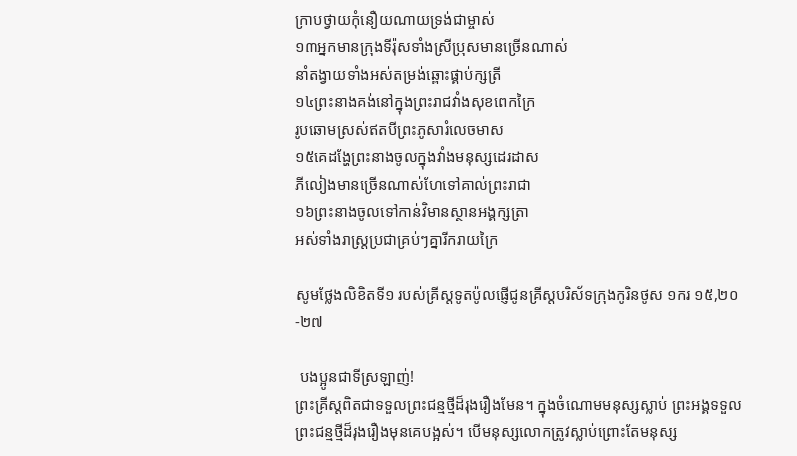ក្រាបថ្វាយកុំនឿយណាយទ្រង់ជាម្ចាស់
១៣អ្នកមានក្រុងទីរ៉ុសទាំងស្រីប្រុសមានច្រើនណាស់
នាំតង្វាយទាំងអស់តម្រង់ឆ្ពោះផ្គាប់ក្សត្រី
១៤ព្រះនាងគង់នៅក្នុងព្រះរាជវាំងសុខពេកក្រៃ
រូបឆោមស្រស់ឥតបីព្រះភូសារំលេចមាស
១៥គេដង្ហែព្រះនាងចូលក្នុងវាំងមនុស្សដេរដាស
ភីលៀងមានច្រើនណាស់ហែទៅគាល់ព្រះរាជា
១៦ព្រះនាងចូលទៅកាន់វិមានស្ថានអង្គក្សត្រា
អស់ទាំងរាស្រ្តប្រជាគ្រប់ៗគ្នារីករាយក្រៃ

សូមថ្លែងលិខិតទី១ របស់គ្រីស្ដទូតប៉ូលផ្ញើជូនគ្រីស្ដបរិស័ទក្រុងកូរិនថូស ១ករ ១៥,២០-២៧

 បងប្អូនជាទីស្រឡាញ់!
ព្រះគ្រីស្តពិតជាទទួលព្រះជន្មថ្មីដ៏រុងរឿងមែន។ ក្នុងចំណោមមនុស្សស្លាប់ ព្រះអង្គទទួលព្រះជន្មថ្មីដ៏រុងរឿងមុនគេបង្អស់។ បើមនុស្សលោកត្រូវស្លាប់ព្រោះតែមនុស្ស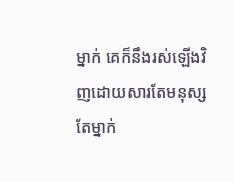ម្នាក់ គេក៏នឹងរស់ឡើងវិញដោយសារតែមនុស្សតែម្នាក់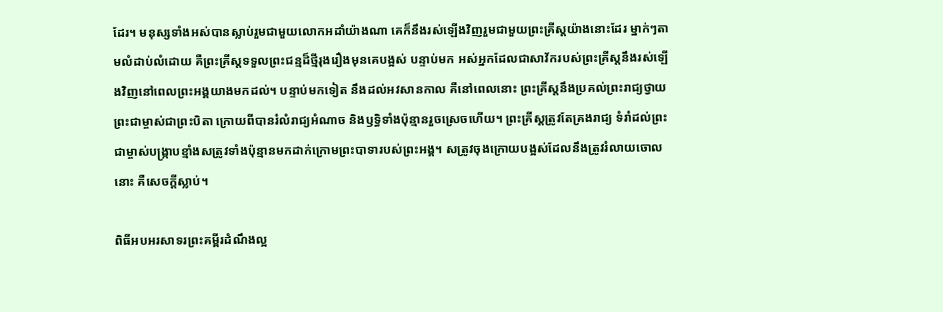ដែរ។ មនុស្សទាំងអស់បានស្លាប់រួមជាមួយលោកអដាំយ៉ាងណា គេក៏នឹងរស់ឡើងវិញរួមជាមួយព្រះគ្រីស្តយ៉ាងនោះដែរ ម្នាក់ៗតាមលំដាប់លំដោយ គឺព្រះគ្រីស្តទទួលព្រះជន្មដ៏ថ្មីរុងរឿងមុនគេបង្អស់ បន្ទាប់មក អស់អ្នកដែលជាសាវ័ករបស់ព្រះគ្រីស្តនឹងរស់ឡើងវិញនៅពេលព្រះអង្គយាងមកដល់។ បន្ទាប់មកទៀត នឹងដល់អវសានកាល គឺនៅពេលនោះ ព្រះគ្រីស្តនឹងប្រគល់ព្រះរាជ្យថ្វាយព្រះជាម្ចាស់ជាព្រះបិតា ក្រោយពីបានរំលំរាជ្យអំណាច និងឫទ្ធិទាំងប៉ុន្មានរួចស្រេចហើយ។ ព្រះគ្រីស្តត្រូវតែគ្រងរាជ្យ ទំរាំដល់ព្រះជាម្ចាស់បង្ក្រាបខ្មាំងសត្រូវទាំងប៉ុន្មានមកដាក់ក្រោមព្រះបាទារបស់ព្រះអង្គ។ សត្រូវចុងក្រោយបង្អស់ដែលនឹងត្រូវរំលាយចោលនោះ គឺសេចក្តីស្លាប់។

ពិធីអបអរសាទរព្រះគម្ពីរដំណឹងល្អ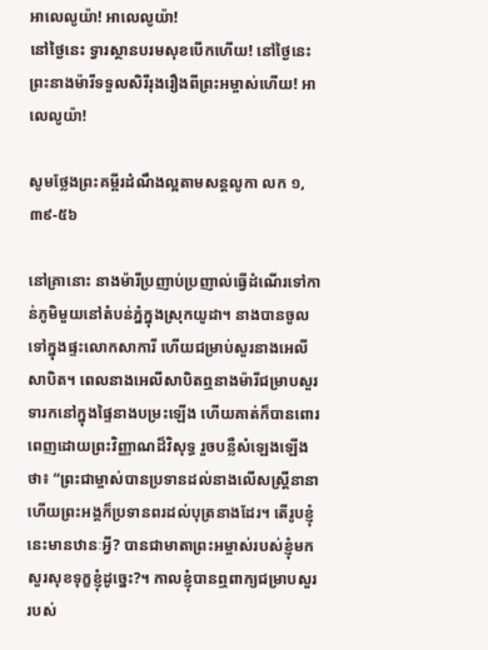អាលេលូយ៉ា! អាលេលូយ៉ា!
នៅថ្ងៃនេះ ទ្វារស្ថានបរមសុខបើកហើយ! នៅថ្ងៃនេះ ព្រះនាងម៉ារីទទួលសិរីរុងរឿងពីព្រះអម្ចាស់ហើយ! អាលេលូយ៉ា!

សូមថ្លែងព្រះគម្ពីរដំណឹងល្អតាមសន្តលូកា លក ១,៣៩-៥៦

នៅគ្រានោះ នាងម៉ារីប្រញាប់ប្រញាល់ធ្វើដំណើរទៅកាន់ភូមិមួយនៅតំបន់ភ្នំក្នុងស្រុកយូដា។ នាងបានចូលទៅក្នុងផ្ទះលោកសាការី ហើយជម្រាប់សួរនាងអេលីសាបិត។ ពេលនាងអេលីសាបិតឮនាងម៉ារីជម្រាបសួរ ទារកនៅក្នុងផ្ទៃនាងបម្រះឡើង ហើយគាត់ក៏បានពោរពេញដោយព្រះវិញ្ញាណដ៏វិសុទ្ធ រួចបន្លឺសំឡេងឡើងថា៖ “ព្រះជាម្ចាស់បានប្រទានដល់នាងលើសស្ត្រីនានា ហើយព្រះអង្គក៏ប្រទានពរដល់បុត្រនាងដែរ។ តើរូបខ្ញុំនេះមានឋានៈអ្វី? បានជាមាតាព្រះអម្ចាស់របស់ខ្ញុំមកសួរសុខទុក្ខខ្ញុំដូច្នេះ?។ កាលខ្ញុំបានឮពាក្យជម្រាបសួររបស់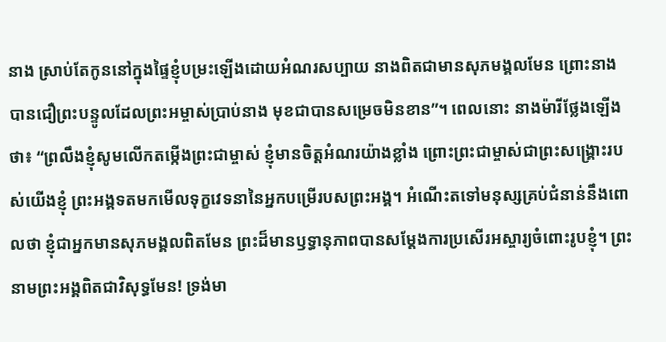នាង ស្រាប់តែកូននៅក្នុងផ្ទៃខ្ញុំបម្រះឡើងដោយអំណរសប្បាយ នាងពិតជាមានសុភមង្គលមែន ព្រោះនាងបានជឿព្រះបន្ទូលដែលព្រះអម្ចាស់ប្រាប់នាង មុខជាបានសម្រេចមិនខាន”។ ពេលនោះ នាងម៉ារីថ្លែងឡើងថា៖ “ព្រលឹងខ្ញុំសូមលើកតម្កើងព្រះជាម្ចាស់ ខ្ញុំមានចិត្តអំណរយ៉ាងខ្លាំង ព្រោះព្រះជាម្ចាស់ជាព្រះសង្គ្រោះរបស់យើងខ្ញុំ ព្រះអង្គទតមកមើលទុក្ខវេទនានៃអ្នកបម្រើរបសព្រះអង្គ។ អំណើះតទៅមនុស្សគ្រប់ជំនាន់នឹងពោលថា ខ្ញុំជាអ្នកមានសុភមង្គលពិតមែន ព្រះដ៏មានឫទ្ធានុភាពបានសម្តែងការប្រសើរអស្ចារ្យចំពោះរូបខ្ញុំ។ ព្រះនាមព្រះអង្គពិតជាវិសុទ្ធមែន! ទ្រង់មា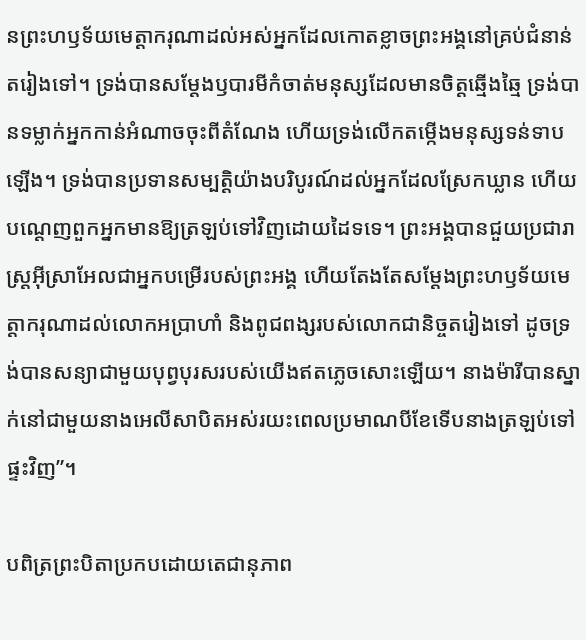នព្រះហឫទ័យមេត្តាករុណាដល់អស់អ្នកដែលកោតខ្លាចព្រះអង្គនៅគ្រប់ជំនាន់តរៀងទៅ។ ទ្រង់បានសម្តែងឫបារមីកំចាត់មនុស្សដែលមានចិត្តឆ្មើងឆ្មៃ ទ្រង់បានទម្លាក់អ្នកកាន់អំណាចចុះពីតំណែង ហើយទ្រង់លើកតម្កើងមនុស្សទន់ទាបឡើង។ ទ្រង់បានប្រទានសម្បត្តិយ៉ាងបរិបូរណ៍ដល់អ្នកដែលស្រែកឃ្លាន ហើយបណ្តេញពួកអ្នកមានឱ្យត្រឡប់ទៅវិញដោយដៃទទេ។ ព្រះអង្គបានជួយប្រជារាស្ត្រអ៊ីស្រាអែលជាអ្នកបម្រើរបស់ព្រះអង្គ ហើយតែងតែសម្តែងព្រះហឫទ័យមេត្តាករុណាដល់លោកអប្រាហាំ និងពូជពង្សរបស់លោកជានិច្ចតរៀងទៅ ដូចទ្រង់បានសន្យាជាមួយបុព្វបុរសរបស់យើងឥតភ្លេចសោះឡើយ។ នាងម៉ារីបានស្នាក់នៅជាមួយនាងអេលីសាបិតអស់រយះពេលប្រមាណបីខែទើបនាងត្រឡប់ទៅផ្ទះវិញ”។

បពិត្រព្រះបិតាប្រកបដោយតេជានុភាព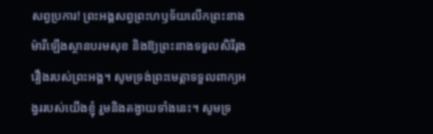សព្វប្រការ! ព្រះអង្គសព្វព្រះហឫទ័យលើកព្រះនាងម៉ារីឡើងស្ថានបរមសុខ និងឱ្យព្រះនាងទទួលសិរីរុងរឿងរបស់ព្រះអង្គ។ សូមទ្រង់ព្រះមេត្តាទទួលពាក្យអង្វររបស់យើងខ្ញុំ រួមនិងតង្វាយទាំងនេះ។ សូមទ្រ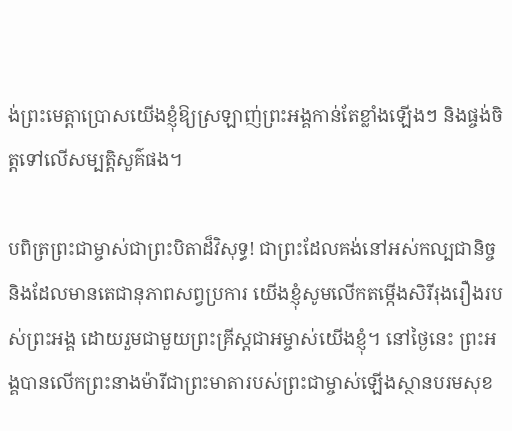ង់ព្រះមេត្តាប្រោសយើងខ្ញុំឱ្យស្រឡាញ់ព្រះអង្គកាន់តែខ្លាំងឡើងៗ និងផ្ចង់ចិត្តទៅលើសម្បត្តិសួគ៌ផង។

បពិត្រព្រះជាម្ចាស់ជាព្រះបិតាដ៏វិសុទ្ធ! ជាព្រះដែលគង់នៅអស់កល្បជានិច្ច និងដែលមានតេជានុភាពសព្វប្រការ យើងខ្ញុំសូមលើកតម្កើងសិរីរុងរឿងរបស់ព្រះអង្គ ដោយរួមជាមួយព្រះគ្រីស្តជាអម្ចាស់យើងខ្ញុំ។ នៅថ្ងៃនេះ ព្រះអង្គបានលើកព្រះនាងម៉ារីជាព្រះមាតារបស់ព្រះជាម្ចាស់ឡើងស្ថានបរមសុខ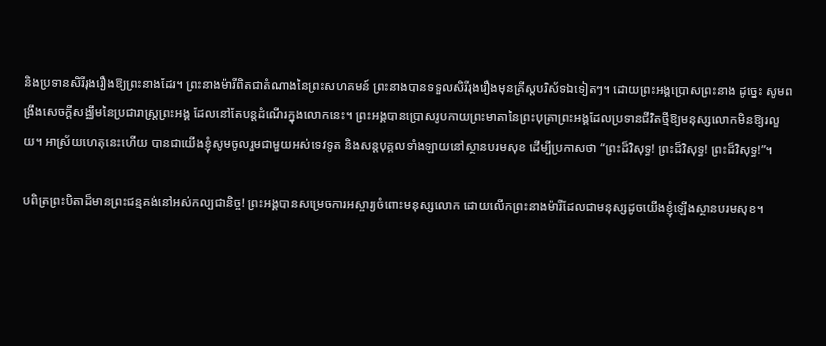និងប្រទានសិរីរុងរឿងឱ្យព្រះនាងដែរ។ ព្រះនាងម៉ារីពិតជាតំណាងនៃព្រះសហគមន៍ ព្រះនាងបានទទួលសិរីរុងរឿងមុនគ្រីស្តបរិស័ទឯទៀតៗ។ ដោយព្រះអង្គប្រោសព្រះនាង ដូច្នេះ សូមពង្រឹងសេចក្តីសង្ឈឹមនៃប្រជារាស្ត្រព្រះអង្គ ដែលនៅតែបន្តដំណើរក្នុងលោកនេះ។ ព្រះអង្គបានប្រោសរូបកាយព្រះមាតានៃព្រះបុត្រាព្រះអង្គដែលប្រទានជីវិតថ្មីឱ្យមនុស្សលោកមិនឱ្យរលួយ។ អាស្រ័យហេតុនេះហើយ បានជាយើងខ្ញុំសូមចូលរួមជាមួយអស់ទេវទូត និងសន្តបុគ្គលទាំងឡាយនៅស្ថានបរមសុខ ដើម្បីប្រកាសថា “ព្រះដ៏វិសុទ្ធ! ព្រះដ៏វិសុទ្ធ! ព្រះដ៏វិសុទ្ធ!”។

បពិត្រព្រះបិតាដ៏មានព្រះជន្មគង់នៅអស់កល្បជានិច្ច! ព្រះអង្គបានសម្រេចការអស្ចារ្យចំពោះមនុស្សលោក ដោយលើកព្រះនាងម៉ារីដែលជាមនុស្សដូចយើងខ្ញុំឡើងស្ថានបរមសុខ។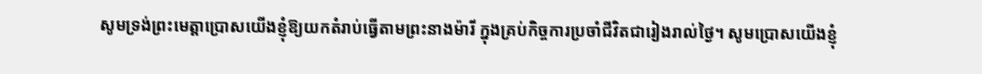សូមទ្រង់ព្រះមេត្តាប្រោសយើងខ្ញុំឱ្យយកតំរាប់ធ្វើតាមព្រះនាងម៉ារី ក្នុងគ្រប់កិច្ចការប្រចាំជីវិតជារៀងរាល់ថ្ងៃ។ សូមប្រោសយើងខ្ញុំ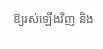ឱ្យរស់ឡើងវិញ និង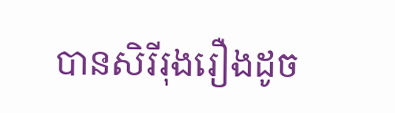បានសិរីរុងរឿងដូច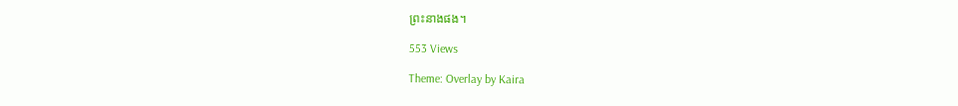ព្រះនាងផង។

553 Views

Theme: Overlay by Kaira